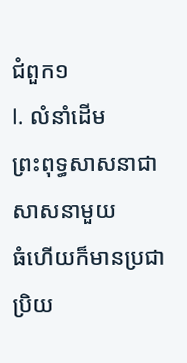ជំពួក១
I. លំនាំដើម
ព្រះពុទ្ធសាសនាជាសាសនាមួយ
ធំហើយក៏មានប្រជាប្រិយ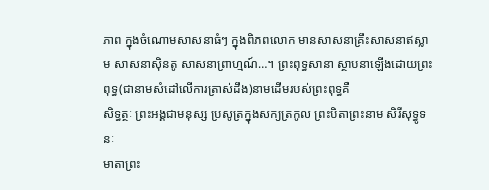ភាព ក្នុងចំណោមសាសនាធំៗ ក្នុងពិភពលោក មានសាសនាគ្រឹះសាសនាឥស្លាម សាសនាស៊ិនតូ សាសនាព្រាហ្មណ៍…។ ព្រះពុទ្ធសានា ស្ថាបនាឡើងដោយព្រះពុទ្ធ(ជានាមសំដៅលើការត្រាស់ដឹង)នាមដើមរបស់ព្រះពុទ្ធគឺ
សិទ្ធត្ថៈ ព្រះអង្គជាមនុស្ស ប្រសូត្រក្នុងសក្យត្រកូល ព្រះបិតាព្រះនាម សិរីសុទ្ធូទនៈ
មាតាព្រះ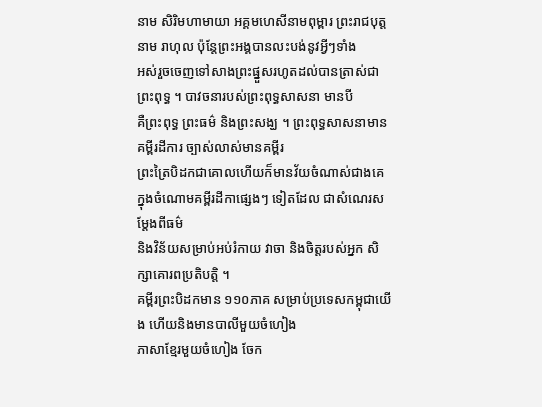នាម សិរិមហាមាយា អគ្គមហេសីនាមពុម្ពារ ព្រះរាជបុត្តនាម រាហុល ប៉ុន្តែព្រះអង្គបានលះបង់នូវអ្វីៗទាំង
អស់រួចចេញទៅសាងព្រះផ្នួសរហូតដល់បានត្រាស់ជាព្រះពុទ្ធ ។ បាវចនារបស់ព្រះពុទ្ធសាសនា មានបី
គឺព្រះពុទ្ធ ព្រះធម៌ និងព្រះសង្ឃ ។ ព្រះពុទ្ធសាសនាមានគម្ពីរដីការ ច្បាស់លាស់មានគម្ពីរ
ព្រះត្រៃបិដកជាគោលហើយក៏មានវ័យចំណាស់ជាងគេ ក្នុងចំណោមគម្ពីរដីកាផ្សេងៗ ទៀតដែល ជាសំណេរសម្តែងពីធម៌
និងវិន័យសម្រាប់អប់រំកាយ វាចា និងចិត្តរបស់អ្នក សិក្សាគោរពប្រតិបត្តិ ។
គម្ពីរព្រះបិដកមាន ១១០ភាគ សម្រាប់ប្រទេសកម្ពុជាយើង ហើយនិងមានបាលីមួយចំហៀង
ភាសាខ្មែរមួយចំហៀង ចែក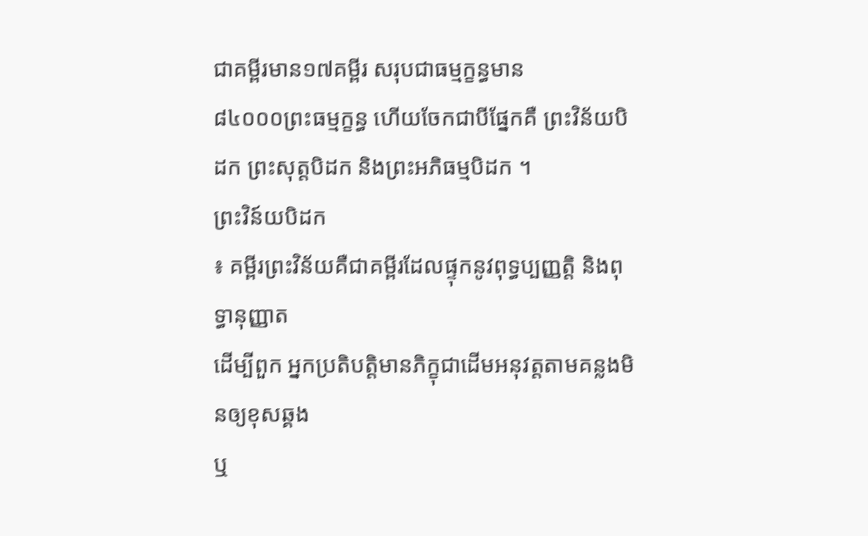ជាគម្ពីរមាន១៧គម្ពីរ សរុបជាធម្មក្ខន្ធមាន
៨៤០០០ព្រះធម្មក្ខន្ធ ហើយចែកជាបីផ្នែកគឺ ព្រះវិន័យបិដក ព្រះសុត្តបិដក និងព្រះអភិធម្មបិដក ។
ព្រះវិន៍យបិដក
៖ គម្ពីរព្រះវិន័យគឺជាគម្ពីរដែលផ្ទុកនូវពុទ្ធប្បញ្ញត្តិ និងពុទ្ធានុញ្ញាត
ដើម្បីពួក អ្នកប្រតិបត្តិមានភិក្ខុជាដើមអនុវត្តតាមគន្លងមិនឲ្យខុសឆ្គង
ឬ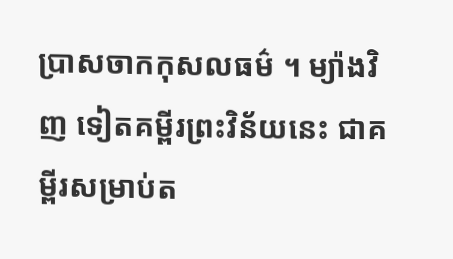ប្រាសចាកកុសលធម៌ ។ ម្យ៉ាងវិញ ទៀតគម្ពីរព្រះវិន័យនេះ ជាគម្ពីរសម្រាប់ត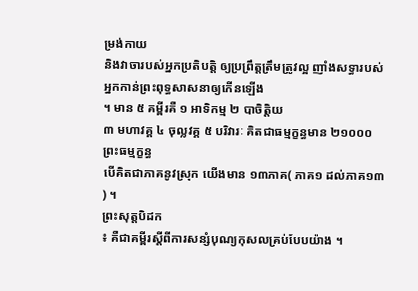ម្រង់កាយ
និងវាចារបស់អ្នកប្រតិបត្តិ ឲ្យប្រព្រឹត្តត្រឹមត្រូវល្អ ញាំងសទ្ធារបស់អ្នកកាន់ព្រះពុទ្ធសាសនាឲ្យកើនឡើង
។ មាន ៥ គម្ពីរគឺ ១ អាទិកម្ម ២ បាចិត្តិយ
៣ មហាវគ្គ ៤ ចុល្លវគ្គ ៥ បរិវារៈ គិតជាធម្មក្ខន្ធមាន ២១០០០ព្រះធម្មក្ខន្ធ
បើគិតជាភាគនូវស្រុក យើងមាន ១៣ភាគ( ភាគ១ ដល់ភាគ១៣ ) ។
ព្រះសុត្តបិដក
៖ គឺជាគម្ពីរស្តីពីការសន្សំបុណ្យកុសលគ្រប់បែបយ៉ាង ។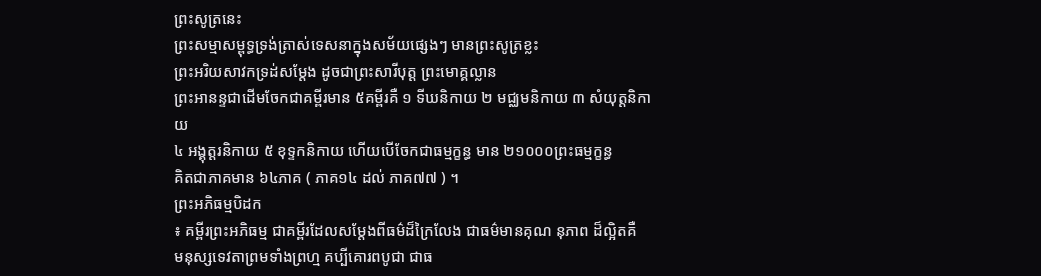ព្រះសូត្រនេះ
ព្រះសម្មាសម្ពុទ្ធទ្រង់ត្រាស់ទេសនាក្នុងសម័យផ្សេងៗ មានព្រះសូត្រខ្លះ
ព្រះអរិយសាវកទ្រដ់សម្តែង ដូចជាព្រះសារីបុត្ត ព្រះមោគ្គល្លាន
ព្រះអានន្ទជាដើមចែកជាគម្ពីរមាន ៥គម្ពីរគឺ ១ ទីឃនិកាយ ២ មជ្ឈមនិកាយ ៣ សំយុត្តនិកាយ
៤ អង្គុត្តរនិកាយ ៥ ខុទ្ទកនិកាយ ហើយបើចែកជាធម្មក្ខន្ធ មាន ២១០០០ព្រះធម្មក្ខន្ធ
គិតជាភាគមាន ៦៤ភាគ ( ភាគ១៤ ដល់ ភាគ៧៧ ) ។
ព្រះអភិធម្មបិដក
៖ គម្ពីរព្រះអភិធម្ម ជាគម្ពីរដែលសម្តែងពីធម៌ដ៏ក្រៃលែង ជាធម៌មានគុណ នុភាព ដ៏ល្អិតគឺ
មនុស្សទេវតាព្រមទាំងព្រហ្ម គប្បីគោរពបូជា ជាធ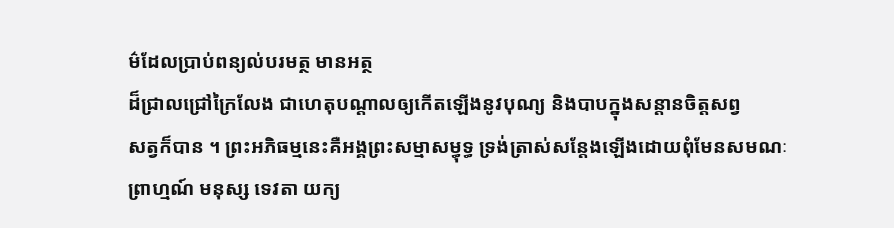ម៌ដែលប្រាប់ពន្យល់បរមត្ថ មានអត្ថ
ដ៏ជ្រាលជ្រៅក្រៃលែង ជាហេតុបណ្តាលឲ្យកើតឡើងនូវបុណ្យ និងបាបក្នុងសន្តានចិត្តសព្វ
សត្វក៏បាន ។ ព្រះអភិធម្មនេះគឺអង្គព្រះសម្មាសម្ធុទ្ធ ទ្រង់ត្រាស់សន្តែងឡើងដោយពុំមែនសមណៈ
ព្រាហ្មណ៍ មនុស្ស ទេវតា យក្យ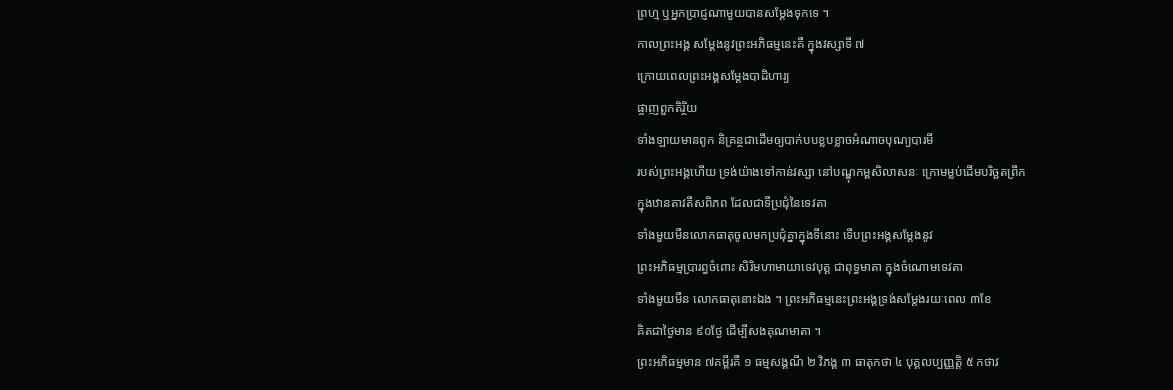ព្រហ្ម ឬអ្នកប្រាជ្ញណាមួយបានសម្តែងទុកទេ ។
កាលព្រះអង្គ សម្តែងនូវព្រះអភិធម្មនេះគឺ ក្នុងវស្សាទី ៧
ក្រោយពេលព្រះអង្គសម្តែងបាដិហារ្យ
ផ្ចាញពួកតិរ្ថិយ
ទាំងឡាយមានពូក និគ្រន្ថជាដើមឲ្យបាក់បបខ្លបខ្លាចអំណាចបុណ្យបារមី
របស់ព្រះអង្គហើយ ទ្រង់យ៉ាងទៅកាន់វស្សា នៅបណ្ឌុកម្ពសិលាសនៈ ក្រោមម្លប់ដើមបរិច្ឆតព្រឹក
ក្នុងឋានតាវតឹសពិភព ដែលជាទីប្រជុំនៃទេវតា
ទាំងមួយមឺនលោកធាតុចូលមកប្រជុំគ្នាក្នុងទីនោះ ទើបព្រះអង្គសម្តែងនូវ
ព្រះអភិធម្មប្រារព្ធចំពោះ សិរិមហាមាយាទេវបុត្ត ជាពុទ្ធមាតា ក្នុងចំណោមទេវតា
ទាំងមួយមឺន លោកធាតុនោះឯង ។ ព្រះអភិធម្មនេះព្រះអង្គទ្រង់សម្តែងរយៈពេល ៣ខែ
គិតជាថ្ងៃមាន ៩០ថ្ងែ ដើម្បីសងគុណមាតា ។
ព្រះអភិធម្មមាន ៧គម្ពីរគឺ ១ ធម្មសង្គណី ២ វិភង្គ ៣ ធាតុកថា ៤ បុគ្គលប្បញ្ញត្តិ ៥ កថាវ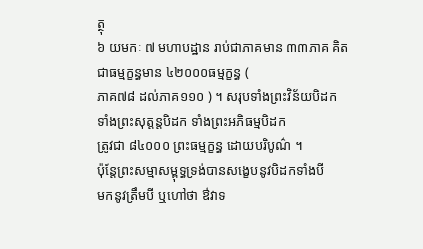ត្ថុ
៦ យមកៈ ៧ មហាបដ្ឋាន រាប់ជាភាគមាន ៣៣ភាគ គិតជាធម្មក្ខន្ធមាន ៤២០០០ធម្មក្ខន្ធ (
ភាគ៧៨ ដល់ភាគ១១០ ) ។ សរុបទាំងព្រះវិន័យបិដក ទាំងព្រះសុត្តន្តបិដក ទាំងព្រះអភិធម្មបិដក
ត្រូវជា ៨៤០០០ ព្រះធម្មក្ខន្ធ ដោយបរិបូណ៌ ។
ប៉ុន្តែព្រះសម្មាសម្ពុទ្ធទ្រង់បានសង្ខេបនូវបិដកទាំងបី
មកនូវត្រឹមបី ឬហៅថា ឳវាទ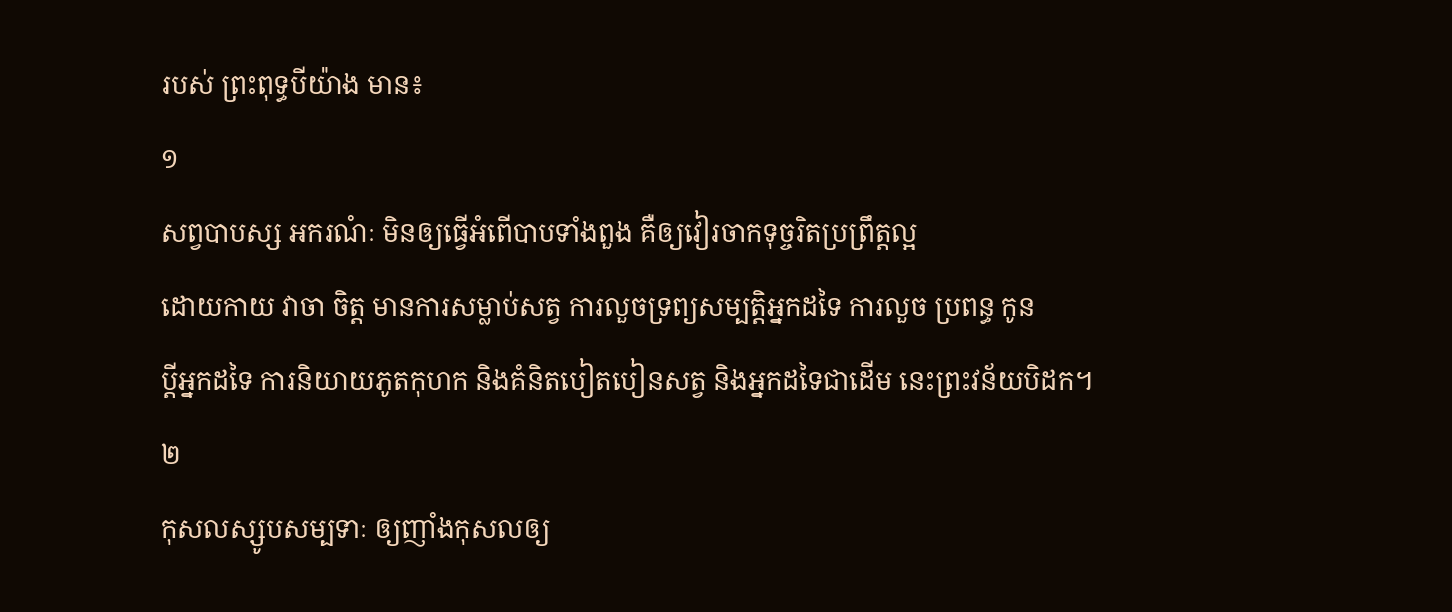របស់ ព្រះពុទ្ធបីយ៉ាង មាន៖
១
សព្វបាបស្ស អករណំៈ មិនឲ្យធ្វើអំពើបាបទាំងពួង គឺឲ្យវៀរចាកទុច្ចរិតប្រព្រឹត្តល្អ
ដោយកាយ វាចា ចិត្ត មានការសម្លាប់សត្វ ការលួចទ្រព្យសម្បត្តិអ្នកដទៃ ការលួច ប្រពន្ធ កូន
ប្តីអ្នកដទៃ ការនិយាយភូតកុហក និងគំនិតបៀតបៀនសត្វ និងអ្នកដទៃជាដើម នេះព្រះវន័យបិដក។
២
កុសលស្សូបសម្បទាៈ ឲ្យញាំងកុសលឲ្យ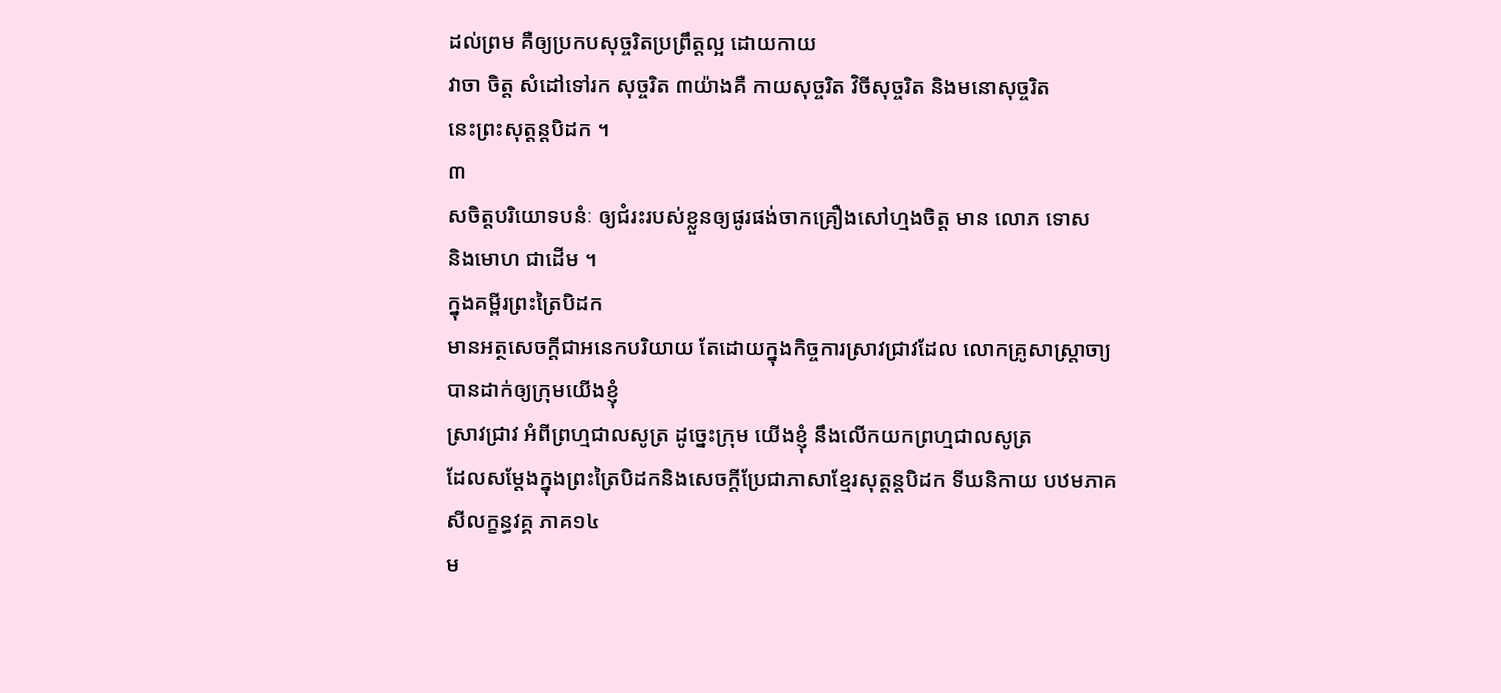ដល់ព្រម គឺឲ្យប្រកបសុច្ចរិតប្រព្រឹត្តល្អ ដោយកាយ
វាចា ចិត្ត សំដៅទៅរក សុច្ចរិត ៣យ៉ាងគឺ កាយសុច្ចរិត វិចីសុច្ចរិត និងមនោសុច្ចរិត
នេះព្រះសុត្តន្តបិដក ។
៣
សចិត្តបរិយោទបនំៈ ឲ្យជំរះរបស់ខ្លួនឲ្យផូរផង់ចាកគ្រឿងសៅហ្មងចិត្ត មាន លោភ ទោស
និងមោហ ជាដើម ។
ក្នុងគម្ពីរព្រះត្រៃបិដក
មានអត្ថសេចក្តីជាអនេកបរិយាយ តែដោយក្នុងកិច្ចការស្រាវជ្រាវដែល លោកគ្រូសាស្រ្តាចា្យបានដាក់ឲ្យក្រុមយើងខ្ញុំ
ស្រាវជ្រាវ អំពីព្រហ្មជាលសូត្រ ដូច្នេះក្រុម យើងខ្ញុំ នឹងលើកយកព្រហ្មជាលសូត្រ
ដែលសម្តែងក្នុងព្រះត្រៃបិដកនិងសេចក្តីប្រែជាភាសាខ្មែរសុត្តន្តបិដក ទីឃនិកាយ បឋមភាគ សីលក្ខន្ធវគ្គ ភាគ១៤
ម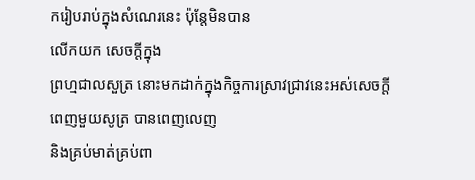ករៀបរាប់ក្នុងសំណេរនេះ ប៉ុន្តែមិនបាន
លើកយក សេចក្តីក្នុង
ព្រហ្មជាលសួត្រ នោះមកដាក់ក្នុងកិច្ចការស្រាវជ្រាវនេះអស់សេចក្តី ពេញមួយសូត្រ បានពេញលេញ
និងគ្រប់មាត់គ្រប់ពា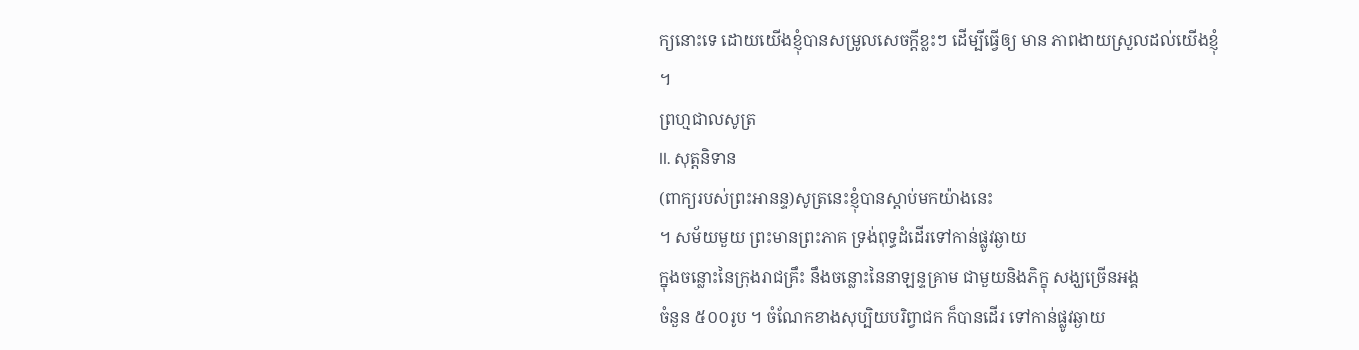ក្យនោះទេ ដោយយើងខ្ញុំបានសម្រូលសេចក្តីខ្លះៗ ដើម្បីធ្វើឲ្យ មាន ភាពងាយស្រួលដល់យើងខ្ញុំ
។
ព្រហ្មជាលសូត្រ
II. សុត្តនិទាន
(ពាក្យរបស់ព្រះអានន្ទ)សូត្រនេះខ្ញុំបានស្តាប់មកយ៉ាងនេះ
។ សម័យមួយ ព្រះមានព្រះភាគ ទ្រង់ពុទ្ធដំដើរទៅកាន់ផ្លូវឆ្ងាយ
ក្នុងចន្លោះនៃក្រុងរាជគ្រឹះ នឹងចន្លោះនៃនាឡន្ទគ្រាម ជាមួយនិងភិក្ខុ សង្ឃច្រើនអង្គ
ចំនួន ៥០០រូប ។ ចំណែកខាងសុប្បិយបរិព្វាជក ក៏បានដើរ ទៅកាន់ផ្លូវឆ្ងាយ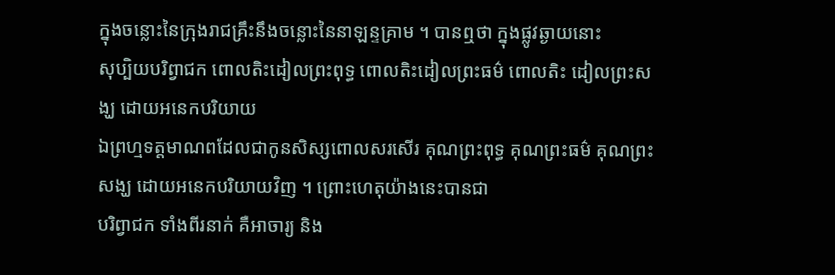ក្នុងចន្លោះនៃក្រុងរាជគ្រឹះនឹងចន្លោះនៃនាឡន្ទគ្រាម ។ បានឮថា ក្នុងផ្លូវឆ្ងាយនោះ
សុប្បិយបរិព្វាជក ពោលតិះដៀលព្រះពុទ្ធ ពោលតិះដៀលព្រះធម៌ ពោលតិះ ដៀលព្រះសង្ឃ ដោយអនេកបរិយាយ
ឯព្រហ្មទត្តមាណពដែលជាកូនសិស្សពោលសរសើរ គុណព្រះពុទ្ធ គុណព្រះធម៌ គុណព្រះសង្ឃ ដោយអនេកបរិយាយវិញ ។ ព្រោះហេតុយ៉ាងនេះបានជា
បរិព្វាជក ទាំងពីរនាក់ គឺអាចារ្យ និង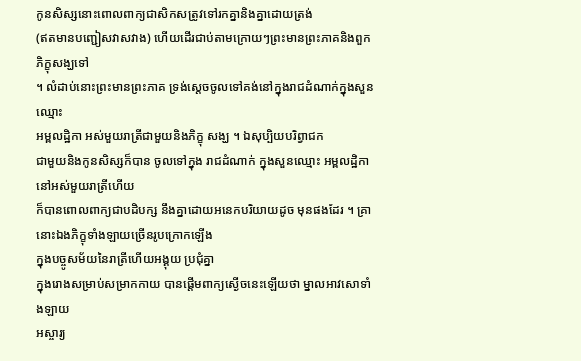កូនសិស្សនោះពោលពាក្យជាសិកសត្រូវទៅរកគ្នានិងគ្នាដោយត្រង់
(ឥតមានបញ្ជៀសវាសវាង) ហើយដើរជាប់តាមក្រោយៗព្រះមានព្រះភាគនិងពួកភិក្ខុសង្ឃទៅ
។ លំដាប់នោះព្រះមានព្រះភាគ ទ្រង់ស្តេចចូលទៅគង់នៅក្នុងរាជដំណាក់ក្នុងសួនឈ្មោះ
អម្ពលដ្ឋិកា អស់មួយរាត្រីជាមួយនិងភិក្ខុ សង្ឃ ។ ឯសុប្បិយបរិព្វាជក
ជាមួយនិងកូនសិស្សក៏បាន ចូលទៅក្នុង រាជដំណាក់ ក្នុងសួនឈ្មោះ អម្ពលដ្ឋិកា នៅអស់មួយរាត្រីហើយ
ក៏បានពោលពាក្យជាបដិបក្ស នឹងគ្នាដោយអនេកបរិយាយដូច មុនផងដែរ ។ គ្រានោះឯងភិក្ខុទាំងឡាយច្រើនរូបក្រោកឡើង
ក្នុងបច្ចូសម័យនៃរាត្រីហើយអង្គុយ ប្រជុំគ្នា
ក្នុងរោងសម្រាប់សម្រាកកាយ បានផ្តើមពាក្យស្ងើចនេះឡើយថា ម្នាលអាវសោទាំងឡាយ
អស្ចារ្យ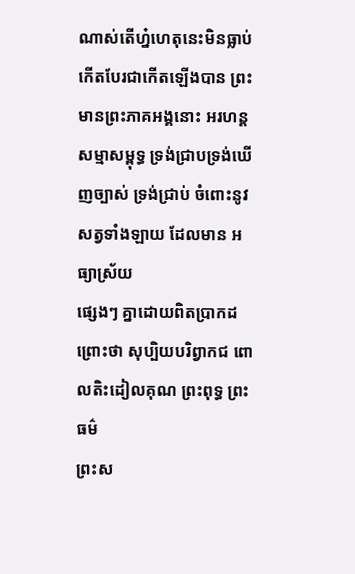ណាស់តើហ្ន៎ហេតុនេះមិនធ្លាប់កើតបែរជាកើតឡើងបាន ព្រះមានព្រះភាគអង្គនោះ អរហន្ត
សម្មាសម្ពុទ្ធ ទ្រង់ជ្រាបទ្រង់ឃើញច្បាស់ ទ្រង់ជ្រាប់ ចំពោះនូវសត្វទាំងឡាយ ដែលមាន អធ្យាស្រ័យ
ផ្សេងៗ គ្នាដោយពិតប្រាកដ ព្រោះថា សុប្បិយបរិព្វាកជ ពោលតិះដៀលគុណ ព្រះពុទ្ធ ព្រះធម៌
ព្រះស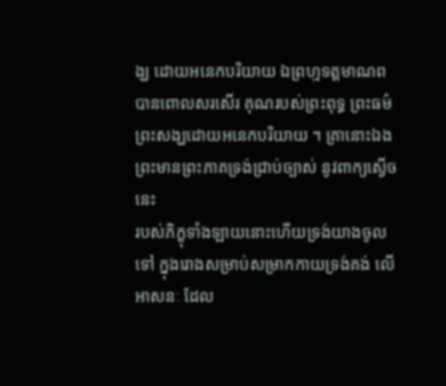ង្ឃ ដោយអនេកបរិយាយ ឯព្រហ្មទត្តមាណព បានពោលសរសើរ គុណរបស់ព្រះពុទ្ធ ព្រះធម៌
ព្រះសង្ឃដោយអនេកបរិយាយ ។ គ្រានោះឯងព្រះមានព្រះភាគទ្រង់ជ្រាប់ច្បាស់ នូវពាក្យស្ងើចនេះ
របស់ភិក្ខុទាំងឡាយនោះហើយទ្រង់យាងចូលទៅ ក្នុងរោងសម្រាប់សម្រាកកាយទ្រង់គង់ លើ អាសនៈ ដែល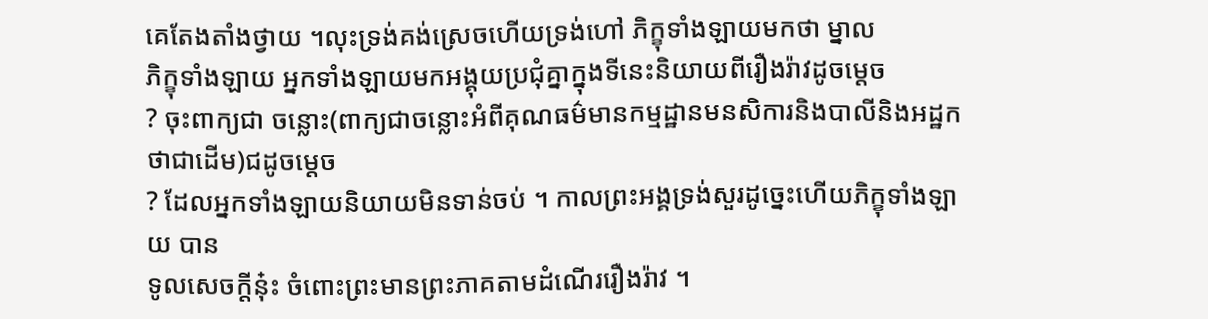គេតែងតាំងថ្វាយ ។លុះទ្រង់គង់ស្រេចហើយទ្រង់ហៅ ភិក្ខុទាំងឡាយមកថា ម្នាល
ភិក្ខុទាំងឡាយ អ្នកទាំងឡាយមកអង្គុយប្រជុំគ្នាក្នុងទីនេះនិយាយពីរឿងរ៉ាវដូចម្តេច
? ចុះពាក្យជា ចន្លោះ(ពាក្យជាចន្លោះអំពីគុណធម៌មានកម្មដ្ឋានមនសិការនិងបាលីនិងអដ្ឋកថាជាដើម)ជដូចម្តេច
? ដែលអ្នកទាំងឡាយនិយាយមិនទាន់ចប់ ។ កាលព្រះអង្គទ្រង់សួរដូច្នេះហើយភិក្ខុទាំងឡាយ បាន
ទូលសេចក្តីនុ៎ះ ចំពោះព្រះមានព្រះភាគតាមដំណើររឿងរ៉ាវ ។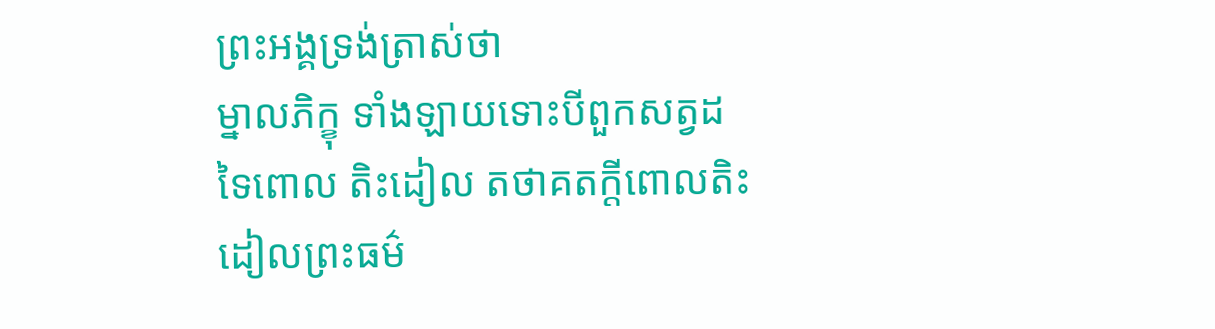ព្រះអង្គទ្រង់ត្រាស់ថា
ម្នាលភិក្ខុ ទាំងឡាយទោះបីពួកសត្វដទៃពោល តិះដៀល តថាគតក្តីពោលតិះដៀលព្រះធម៌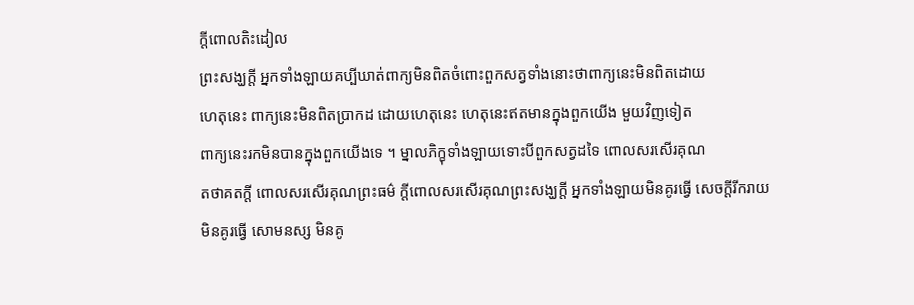ក្តីពោលតិះដៀល
ព្រះសង្ឃក្តី អ្នកទាំងឡាយគប្បីឃាត់ពាក្យមិនពិតចំពោះពួកសត្វទាំងនោះថាពាក្យនេះមិនពិតដោយ
ហេតុនេះ ពាក្យនេះមិនពិតប្រាកដ ដោយហេតុនេះ ហេតុនេះឥតមានក្នុងពួកយើង មួយវិញទៀត
ពាក្យនេះរកមិនបានក្នុងពួកយើងទេ ។ ម្នាលភិក្ខុទាំងឡាយទោះបីពួកសត្វដទៃ ពោលសរសើរគុណ
តថាគតក្តី ពោលសរសើរគុណព្រះធម៌ ក្តីពោលសរសើរគុណព្រះសង្ឃក្តី អ្នកទាំងឡាយមិនគូរធ្វើ សេចក្តីរីករាយ
មិនគូរធ្វើ សោមនស្ស មិនគូ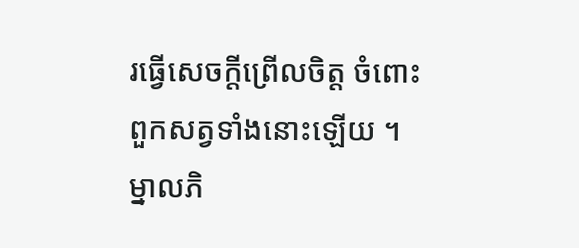រធ្វើសេចក្តីព្រើលចិត្ត ចំពោះពួកសត្វទាំងនោះឡើយ ។
ម្នាលភិ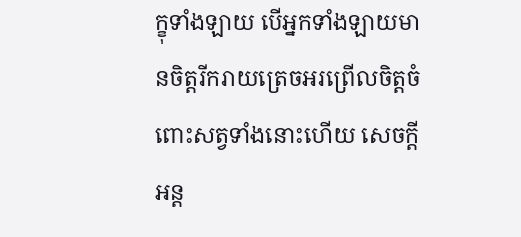ក្ខុទាំងឡាយ បើអ្នកទាំងឡាយមានចិត្តរីករាយត្រេចអរព្រើលចិត្តចំពោះសត្វទាំងនោះហើយ សេចក្តីអន្ត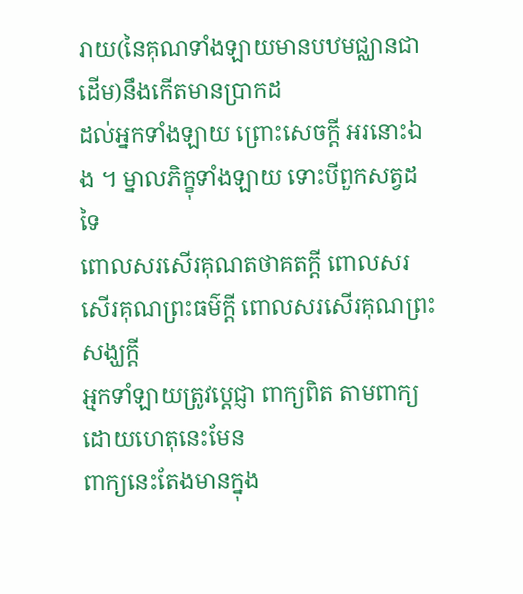រាយ(នៃគុណទាំងឡាយមានបឋមជ្ឈានជាដើម)នឹងកើតមានប្រាកដ
ដល់អ្នកទាំងឡាយ ព្រោះសេចក្តី អរនោះឯង ។ ម្នាលភិក្ខុទាំងឡាយ ទោះបីពួកសត្វដទៃ
ពោលសរសើរគុណតថាគតក្តី ពោលសរសើរគុណព្រះធម៌ក្តី ពោលសរសើរគុណព្រះសង្ឃក្តី
អ្មកទាំឡាយត្រូវប្តេជ្ញា ពាក្យពិត តាមពាក្យដោយហេតុនេះមែន
ពាក្យនេះតែងមានក្នុង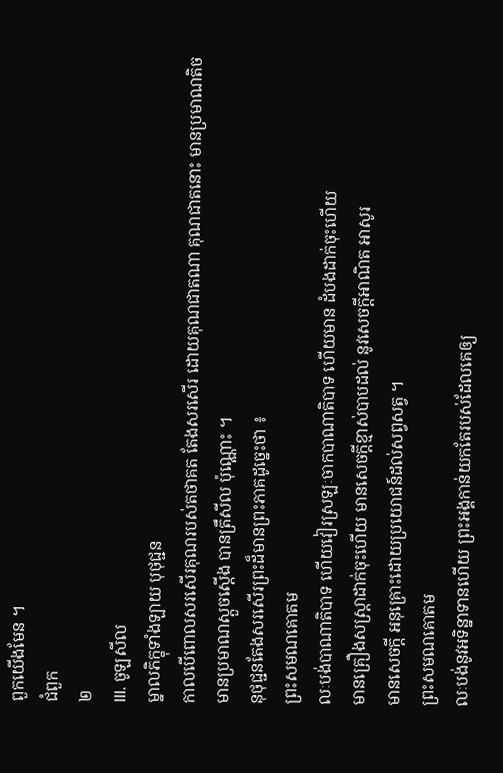ពួកយើងមែន ។
ជំពួក
២
III. ចូឡសីល
ម្នាលភិក្ខុទាំងឡាយ បុថុជ្ជន
កាលបើពោលសរសើរគុណរបស់តថាគត តែងសរសើរ ដោយគុណជាតណា គុណជាតនោះ មានប្រមាណតិច
មានប្រមាណស្តួចស្តើង បានត្រឹសីល ប៉ុណ្ណោះ ។
នុថុជ្ជនតែងសរសើរព្រះដ៏មានព្រះភាគដូច្នេះថា ៖
ព្រះសមណគោតម
លៈបង់បាណាតិបាទ ហើយវៀរស្រឡៈចាកបាណាតិបាទ ហើយមាន ដំបងដាក់ចុះហើយ
មានគ្រឿងសស្រ្តាដាក់ចុះហើយ មានសេចក្តីខ្មាស់បាបដល់ នូវសេចក្តីអាណិត អាសូរ
មានសេចក្តី អនុគ្រោះដោយប្រយោជន៍ដល់សព្វសត្វ ។
ព្រះសមណគោតម
លៈបង់នូវអទិន្នាទានហើយ ព្រះអង្គកាន់យកតែរបស់ដែលគេឲ្យ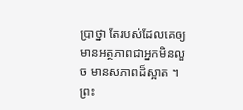ប្រាថ្នា តែរបស់ដែលគេឲ្យ
មានអត្ថភាពជាអ្នកមិនលួច មានសភាពដ៏ស្អាត ។
ព្រះ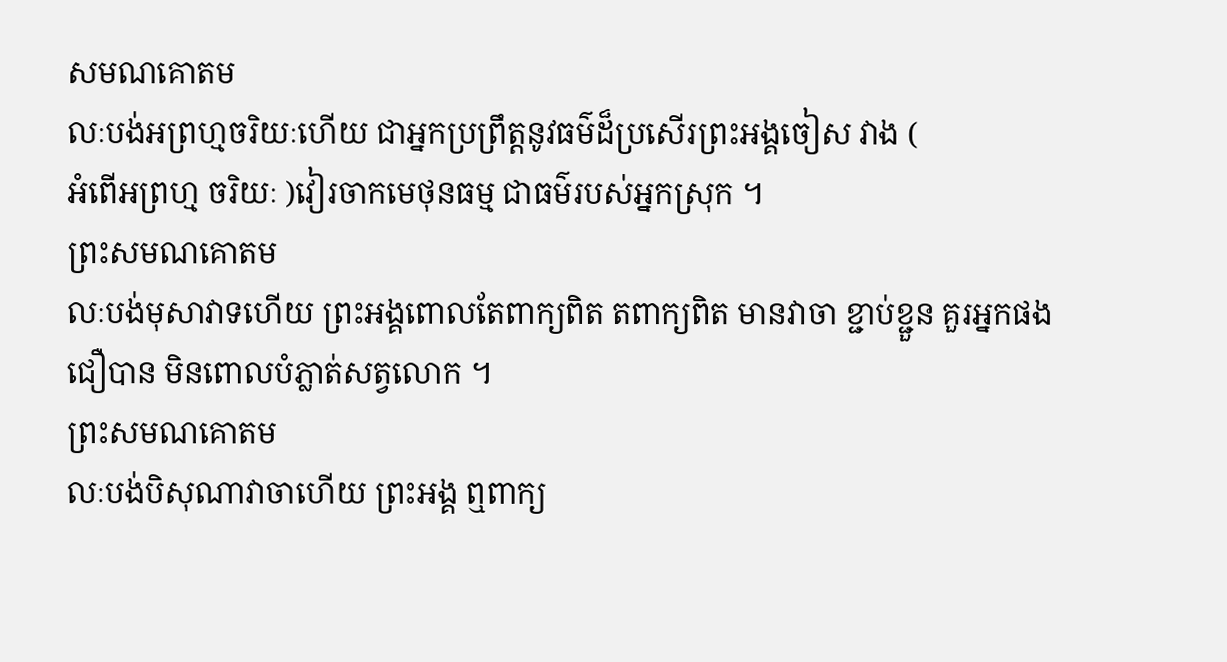សមណគោតម
លៈបង់អព្រហ្មចរិយៈហើយ ជាអ្នកប្រព្រឹត្តនូវធម៌ដ៏ប្រសើរព្រះអង្គចៀស វាង (
អំពើអព្រហ្ម ចរិយៈ )វៀរចាកមេថុនធម្ម ជាធម៌របស់អ្នកស្រុក ។
ព្រះសមណគោតម
លៈបង់មុសាវាទហើយ ព្រះអង្គពោលតែពាក្យពិត តពាក្យពិត មានវាចា ខ្ជាប់ខ្ជួន គួរអ្នកផង
ជឿបាន មិនពោលបំភ្លាត់សត្វលោក ។
ព្រះសមណគោតម
លៈបង់បិសុណាវាចាហើយ ព្រះអង្គ ឮពាក្យ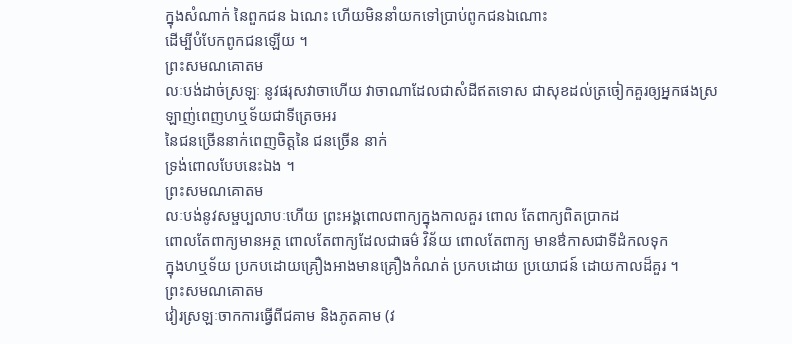ក្នុងសំណាក់ នៃពួកជន ឯណេះ ហើយមិននាំយកទៅប្រាប់ពូកជនឯណោះ
ដើម្បីបំបែកពូកជនឡើយ ។
ព្រះសមណគោតម
លៈបង់ដាច់ស្រឡៈ នូវផរុសវាចាហើយ វាចាណាដែលជាសំដីឥតទោស ជាសុខដល់ត្រចៀកគួរឲ្យអ្នកផងស្រឡាញ់ពេញហឬទ័យជាទីត្រេចអរ
នៃជនច្រើននាក់ពេញចិត្តនៃ ជនច្រើន នាក់
ទ្រង់ពោលបែបនេះឯង ។
ព្រះសមណគោតម
លៈបង់នូវសម្ផប្បលាបៈហើយ ព្រះអង្គពោលពាក្យក្នុងកាលគួរ ពោល តែពាក្យពិតប្រាកដ
ពោលតែពាក្យមានអត្ថ ពោលតែពាក្យដែលជាធម៌ វិន័យ ពោលតែពាក្យ មានឳកាសជាទីដំកលទុក
ក្នុងហឬទ័យ ប្រកបដោយគ្រឿងអាងមានគ្រឿងកំណត់ ប្រកបដោយ ប្រយោជន៍ ដោយកាលដ៏គួរ ។
ព្រះសមណគោតម
វៀរស្រឡៈចាកការធ្វើពីជគាម និងភូតគាម (វ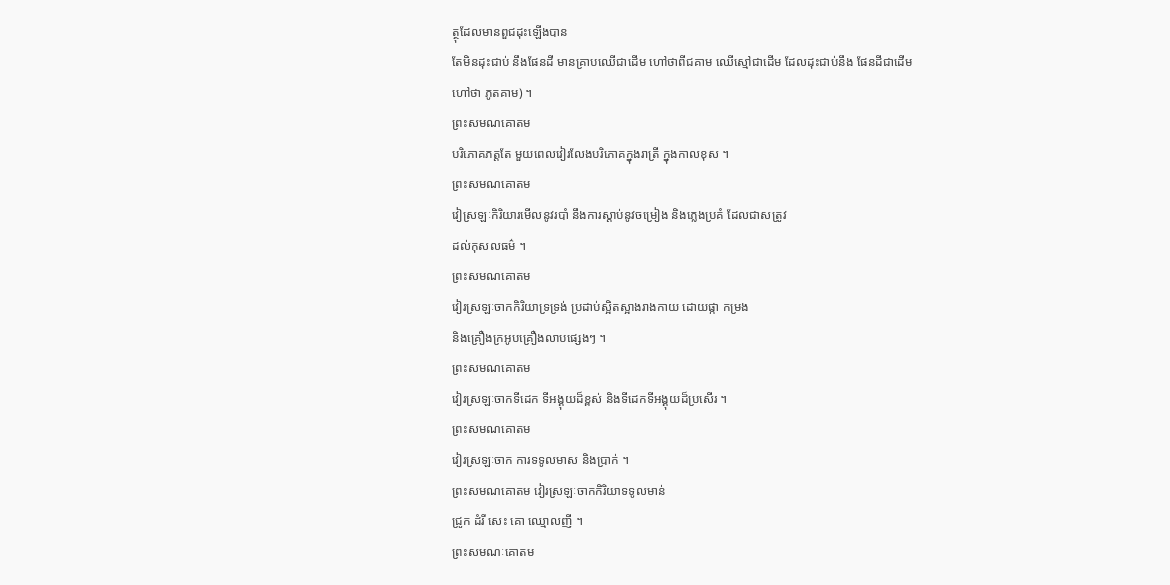ត្ថុដែលមានពួជដុះឡើងបាន
តែមិនដុះជាប់ នឹងផែនដី មានគ្រាបឈើជាដើម ហៅថាពីជគាម ឈើស្មៅជាដើម ដែលដុះជាប់នឹង ផែនដីជាដើម
ហៅថា ភូតគាម) ។
ព្រះសមណគោតម
បរិភោគភត្តតែ មួយពេលវៀរលែងបរិភោគក្នុងរាត្រី ក្នុងកាលខុស ។
ព្រះសមណគោតម
វៀស្រឡៈកិរិយារមើលនូវរបាំ នឹងការស្តាប់នូវចម្រៀង និងភ្លេងប្រគំ ដែលជាសត្រូវ
ដល់កុសលធម៌ ។
ព្រះសមណគោតម
វៀរស្រឡៈចាកកិរិយាទ្រទ្រង់ ប្រដាប់ស្អិតស្អាងរាងកាយ ដោយផ្កា កម្រង
និងគ្រឿងក្រអូបគ្រឿងលាបផ្សេងៗ ។
ព្រះសមណគោតម
វៀរស្រឡៈចាកទីដេក ទីអង្គុយដ៏ខ្ពស់ និងទីដេកទីអង្គុយដ៏ប្រសើរ ។
ព្រះសមណគោតម
វៀរស្រឡៈចាក ការទទូលមាស និងប្រាក់ ។
ព្រះសមណគោតម វៀរស្រឡៈចាកកិរិយាទទូលមាន់
ជ្រូក ដំរី សេះ គោ ឈ្មោលញី ។
ព្រះសមណៈគោតម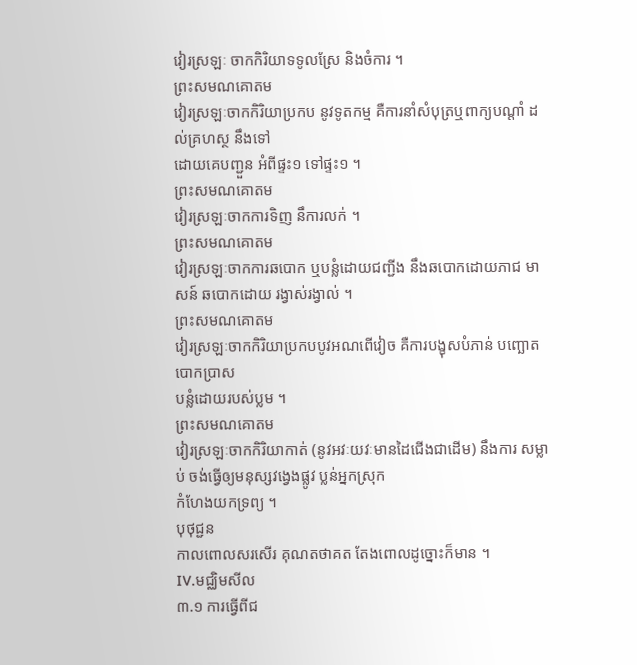វៀរស្រឡៈ ចាកកិរិយាទទូលស្រែ និងចំការ ។
ព្រះសមណគោតម
វៀរស្រឡៈចាកកិរិយាប្រកប នូវទូតកម្ម គឺការនាំសំបុត្រឬពាក្យបណ្តាំ ដល់គ្រហស្ថ នឹងទៅ
ដោយគេបញ្ជួន អំពីផ្ទះ១ ទៅផ្ទះ១ ។
ព្រះសមណគោតម
វៀរស្រឡៈចាកការទិញ នឹការលក់ ។
ព្រះសមណគោតម
វៀរស្រឡៈចាកការឆបោក ឬបន្លំដោយជញ្ជីង នឹងឆបោកដោយភាជ មាសន៍ ឆបោកដោយ រង្វាស់រង្វាល់ ។
ព្រះសមណគោតម
វៀរស្រឡៈចាកកិរិយាប្រកបបូវអណពើវៀច គឺការបង្ខុសបំភាន់ បញ្ឆោត បោកប្រាស
បន្លំដោយរបស់ប្លម ។
ព្រះសមណគោតម
វៀរស្រឡៈចាកកិរិយាកាត់ (នូវអវៈយវៈមានដៃជើងជាដើម) នឹងការ សម្លាប់ ចង់ធ្វើឲ្យមនុស្សវង្វេងផ្លូវ ប្លន់អ្នកស្រុក
កំហែងយកទ្រព្យ ។
បុថុជ្ជន
កាលពោលសរសើរ គុណតថាគត តែងពោលដូច្នោះក៏មាន ។
IV.មជ្ឈិមសីល
៣.១ ការធ្វើពីជ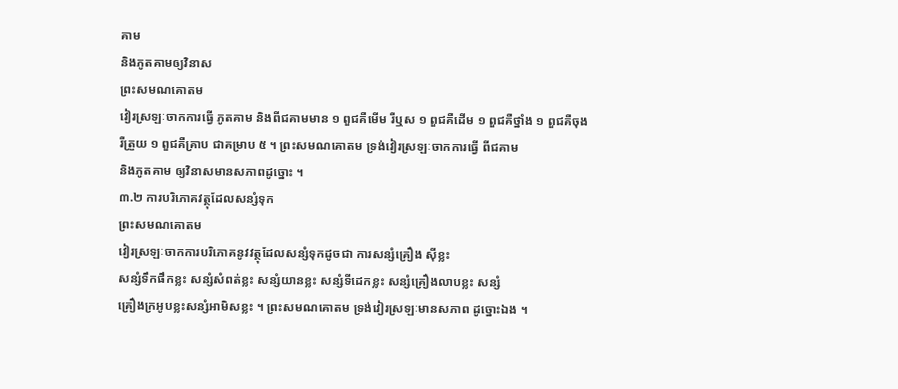គាម
និងភូតគាមឲ្យវិនាស
ព្រះសមណគោតម
វៀរស្រឡៈចាកការធ្វើ ភូតគាម និងពីជគាមមាន ១ ពួជគឺមើម រឺឬស ១ ពួជគឺដើម ១ ពួជគឺថ្នាំង ១ ពួជគឺចុង
រឺត្រួយ ១ ពួជគឺគ្រាប ជាគម្រាប ៥ ។ ព្រះសមណគោតម ទ្រង់វៀរស្រឡៈចាកការធ្វើ ពីជគាម
និងភូតគាម ឲ្យវិនាសមានសភាពដូច្នោះ ។
៣.២ ការបរិភោគវត្ថុដែលសន្សំទុក
ព្រះសមណគោតម
វៀរស្រឡៈចាកការបរិភោគនូវវត្ថុដែលសន្សំទុកដូចជា ការសន្សំគ្រឿង ស៊ីខ្លះ
សន្សំទឹកផឹកខ្លះ សន្សំសំពត់ខ្លះ សន្សំយានខ្លះ សន្សំទីដេកខ្លះ សន្សំគ្រឿងលាបខ្លះ សន្សំ
គ្រឿងក្រអូបខ្លះសន្សំអាមិសខ្លះ ។ ព្រះសមណគោតម ទ្រង់វៀរស្រឡៈមានសភាព ដូច្នោះឯង ។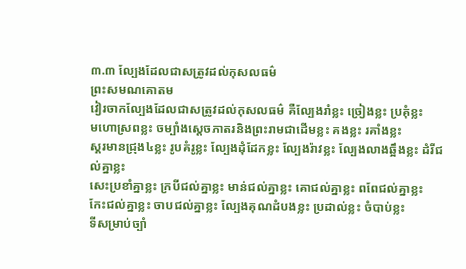៣.៣ ល្បែងដែលជាសត្រូវដល់កុសលធម៌
ព្រះសមណគោតម
វៀរចាកល្បែងដែលជាសត្រូវដល់កុសលធម៌ គឺល្បែងរាំខ្លះ ច្រៀងខ្លះ ប្រគុំខ្លះ
មហោស្រពខ្លះ ចម្បាំងស្តេចភាតរនិងព្រះរាមជាដើមខ្លះ គងខ្លះ រគាំងខ្លះ
ស្គរមានជ្រុង៤ខ្លះ រូបគំរូខ្លះ ល្បែងដុំដែកខ្លះ ល្បែងរ៉ាវខ្លះ ល្បែងលាងឆ្អឹងខ្លះ ដំរីជល់គ្នាខ្លះ
សេះប្រខាំគ្នាខ្លះ ក្របីជល់គ្នាខ្លះ មាន់ជល់គ្នាខ្លះ គោជល់គ្នាខ្លះ ពពែជល់គ្នាខ្លះ
កែះជល់គ្នាខ្លះ ចាបជល់គ្នាខ្លះ ល្បែងគុណដំបងខ្លះ ប្រដាល់ខ្លះ ចំបាប់ខ្លះ
ទីសម្រាប់ច្បាំ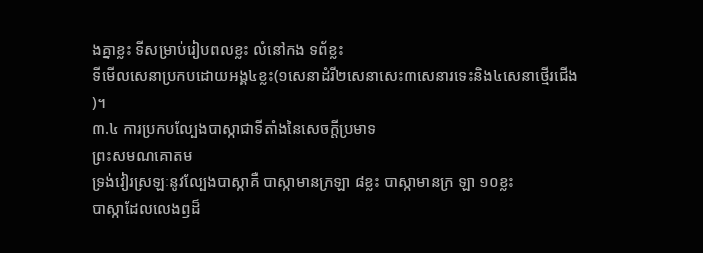ងគ្នាខ្លះ ទីសម្រាប់រៀបពលខ្លះ លំនៅកង ទព័ខ្លះ
ទីមើលសេនាប្រកបដោយអង្គ៤ខ្លះ(១សេនាដំរី២សេនាសេះ៣សេនារទេះនិង៤សេនាថ្មើរជើង
)។
៣.៤ ការប្រកបល្បែងបាស្កាជាទីតាំងនៃសេចក្តីប្រមាទ
ព្រះសមណគោតម
ទ្រង់វៀរស្រឡៈនូវល្បែងបាស្កាគឺ បាស្កាមានក្រឡា ៨ខ្លះ បាស្កាមានក្រ ឡា ១០ខ្លះ
បាស្កាដែលលេងឭដ៏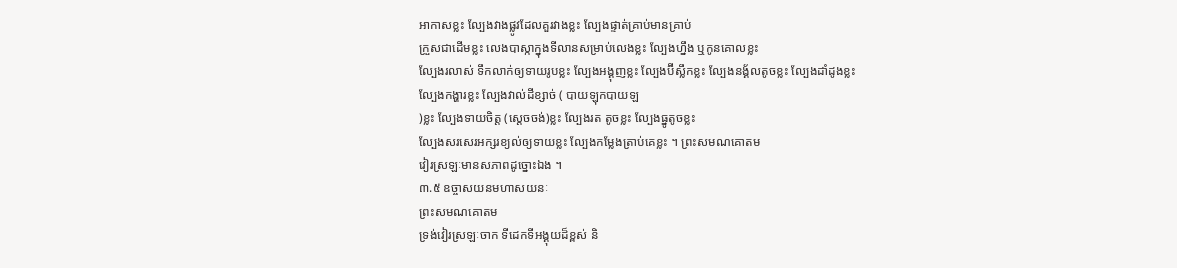អាកាសខ្លះ ល្បែងវាងផ្លូវដែលគួរវាងខ្លះ ល្បែងផ្ទាត់គ្រាប់មានគ្រាប់
ក្រួសជាដើមខ្លះ លេងបាស្កាក្នុងទីលានសម្រាប់លេងខ្លះ ល្បែងហ្នឹង ឬកូនគោលខ្លះ
ល្បែងរលាស់ ទឹកលាក់ឲ្យទាយរូបខ្លះ ល្បែងអង្គុញខ្លះ ល្បែងប៊ីស្លឹកខ្លះ ល្បែងនង្គ័លតូចខ្លះ ល្បែងដាំដូងខ្លះ
ល្បែងកង្ហារខ្លះ ល្បែងវាល់ដីខ្សាច់ ( បាយឡុកបាយឡ
)ខ្លះ ល្បែងទាយចិត្ត (ស្តេចចង់)ខ្លះ ល្បែងរត តូចខ្លះ ល្បែងធ្នូតូចខ្លះ
ល្បែងសរសេរអក្សរខ្យល់ឲ្យទាយខ្លះ ល្បែងកម្លែងត្រាប់គេខ្លះ ។ ព្រះសមណគោតម
វៀរស្រឡៈមានសភាពដូច្នោះឯង ។
៣.៥ ឧច្ចាសយនមហាសយនៈ
ព្រះសមណគោតម
ទ្រង់វៀរស្រឡៈចាក ទីដេកទីអង្គុយដ៏ខ្ពស់ និ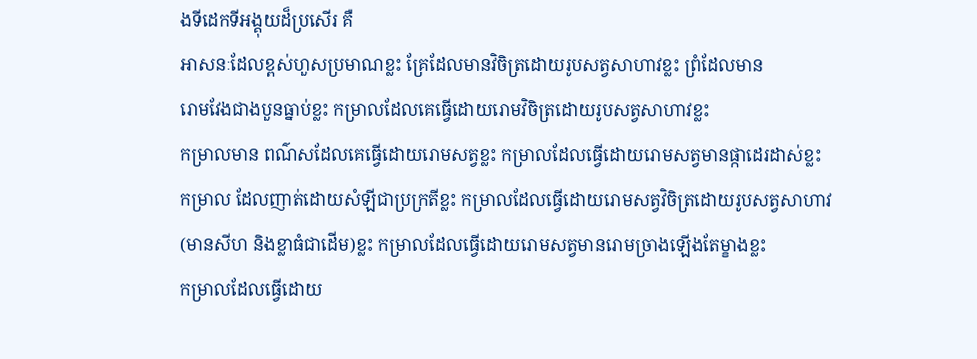ងទីដេកទីអង្គុយដ៏ប្រសើរ គឺ
អាសនៈដែលខ្ពស់ហួសប្រមាណខ្លះ គ្រែដែលមានវិចិត្រដោយរូបសត្វសាហាវខ្លះ ព្រំដែលមាន
រោមវែងជាងបួនធ្នាប់ខ្លះ កម្រាលដែលគេធ្វើដោយរោមវិចិត្រដោយរូបសត្វសាហាវខ្លះ
កម្រាលមាន ពណ៌សដែលគេធ្វើដោយរោមសត្វខ្លះ កម្រាលដែលធ្វើដោយរោមសត្វមានផ្កាដេរដាស់ខ្លះ
កម្រាល ដែលញាត់ដោយសំឡីជាប្រក្រតីខ្លះ កម្រាលដែលធ្វើដោយរោមសត្វវិចិត្រដោយរូបសត្វសាហាវ
(មានសីហ និងខ្លាធំជាដើម)ខ្លះ កម្រាលដែលធ្វើដោយរោមសត្វមានរោមច្រាងឡើងតែម្ខាងខ្លះ
កម្រាលដែលធ្វើដោយ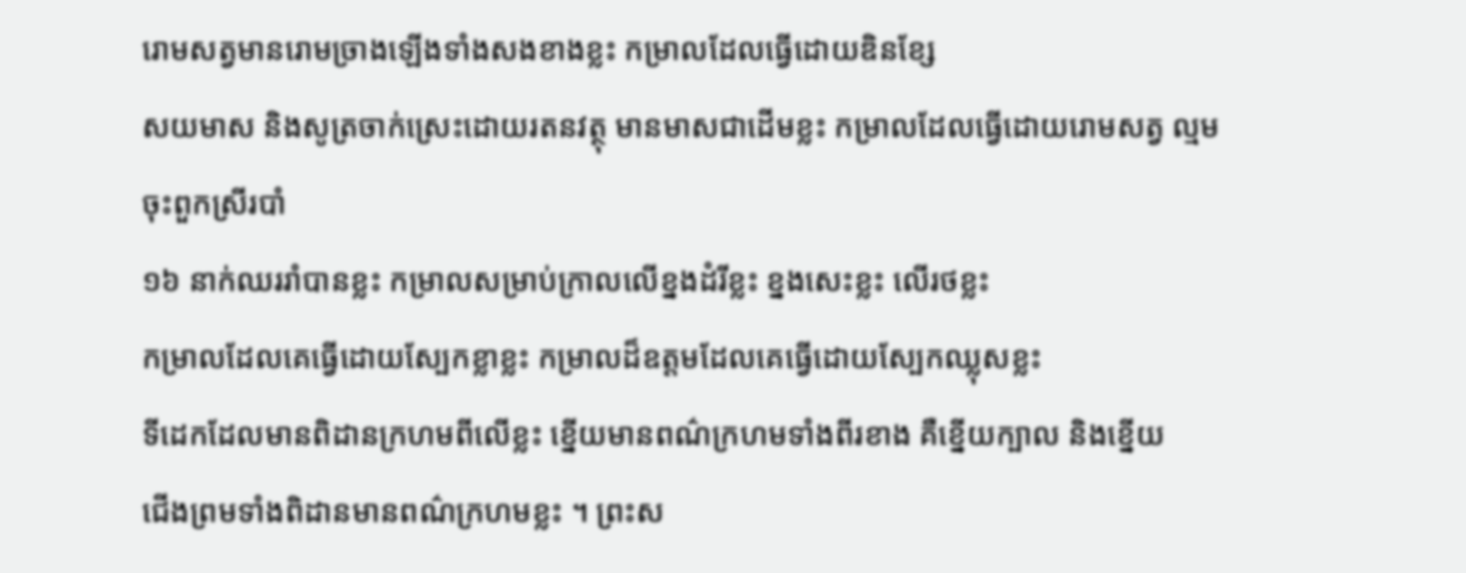រោមសត្វមានរោមច្រាងឡើងទាំងសងខាងខ្លះ កម្រាលដែលធ្វើដោយឌិនខ្សែ
សយមាស និងសូត្រចាក់ស្រេះដោយរតនវត្ថុ មានមាសជាដើមខ្លះ កម្រាលដែលធ្វើដោយរោមសត្វ ល្មមចុះពួកស្រីរបាំ
១៦ នាក់ឈររាំបានខ្លះ កម្រាលសម្រាប់ក្រាលលើខ្នងដំរីខ្លះ ខ្នងសេះខ្លះ លើរថខ្លះ
កម្រាលដែលគេធ្វើដោយស្បែកខ្លាខ្លះ កម្រាលដ៏ឧត្តមដែលគេធ្វើដោយស្បែកឈ្លុសខ្លះ
ទីដេកដែលមានពិដានក្រហមពីលើខ្លះ ខ្នើយមានពណ៌ក្រហមទាំងពីរខាង គឺខ្នើយក្បាល និងខ្នើយ
ជើងព្រមទាំងពិដានមានពណ៌ក្រហមខ្លះ ។ ព្រះស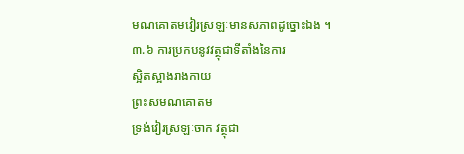មណគោតមវៀរស្រឡៈមានសភាពដូច្នោះឯង ។
៣.៦ ការប្រកបនូវវត្ថុជាទីតាំងនៃការ
ស្អិតស្អាងរាងកាយ
ព្រះសមណគោតម
ទ្រង់វៀរស្រឡៈចាក វត្ថុជា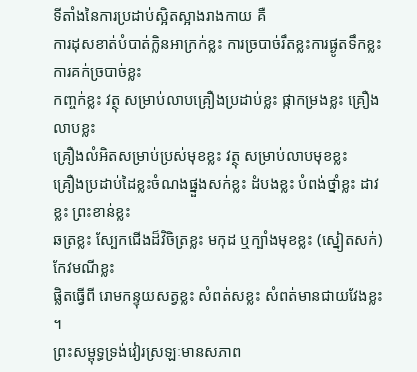ទីតាំងនៃការប្រដាប់ស្អិតស្អាងរាងកាយ គឺ
ការដុសខាត់បំបាត់ក្លិនអាក្រក់ខ្លះ ការច្របាច់រឹតខ្លះការផ្ងូតទឹកខ្លះ ការគក់ច្របាច់ខ្លះ
កញ្ចក់ខ្លះ វត្ថុ សម្រាប់លាបគ្រឿងប្រដាប់ខ្លះ ផ្កាកម្រងខ្លះ គ្រឿងលាបខ្លះ
គ្រឿងលំអិតសម្រាប់ប្រស់មុខខ្លះ វត្ថុ សម្រាប់លាបមុខខ្លះ
គ្រឿងប្រដាប់ដៃខ្លះចំណងផ្នួងសក់ខ្លះ ដំបងខ្លះ បំពង់ថ្នាំខ្លះ ដាវខ្លះ ព្រះខាន់ខ្លះ
ឆត្រខ្លះ ស្បែកជើងដ៏វិចិត្រខ្លះ មកុដ ឬក្បាំងមុខខ្លះ (ស្នៀតសក់)កែវមណីខ្លះ
ផ្លិតធ្វើពី រោមកន្ទុយសត្វខ្លះ សំពត់សខ្លះ សំពត់មានជាយវែងខ្លះ ។
ព្រះសម្ពុទ្ធទ្រង់វៀរស្រឡៈមានសភាព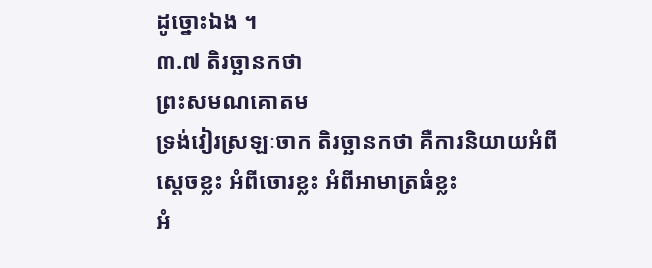ដូច្នោះឯង ។
៣.៧ តិរច្ឆានកថា
ព្រះសមណគោតម
ទ្រង់វៀរស្រឡៈចាក តិរច្ឆានកថា គឺការនិយាយអំពីស្តេចខ្លះ អំពីចោរខ្លះ អំពីអាមាត្រធំខ្លះ
អំ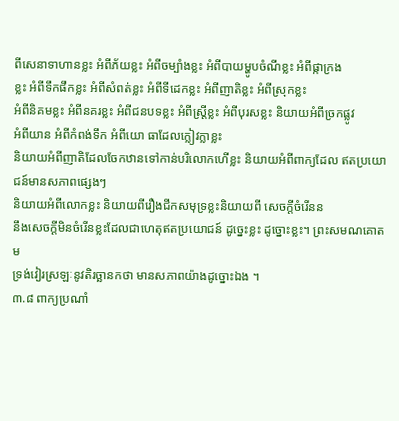ពីសេនាទាហានខ្លះ អំពីភ័យខ្លះ អំពីចម្បាំងខ្លះ អំពីបាយម្ហូបចំណីខ្លះ អំពីផ្កាក្រង
ខ្លះ អំពីទឹកផឹកខ្លះ អំពីសំពត់ខ្លះ អំពីទីដេកខ្លះ អំពីញាតិខ្លះ អំពីស្រុកខ្លះ
អំពីនិគមខ្លះ អំពីនគរខ្លះ អំពីជនបទខ្លះ អំពីស្រ្តីខ្លះ អំពីបុរសខ្លះ និយាយអំពីច្រកផ្លូវ
អំពីយាន អំពីកំពង់ទឹក អំពីយោ ធាដែលក្លៀវក្លាខ្លះ
និយាយអំពីញាតិដែលចែកឋានទៅកាន់បរិលោកហើខ្លះ និយាយអំពីពាក្យដែល ឥតប្រយោជន៍មានសភាពផ្សេងៗ
និយាយអំពីលោកខ្លះ និយាយពីរឿងជីកសមុទ្រខ្លះនិយាយពី សេចក្តីចំរើនន
នឹងសេចក្តីមិនចំរើនខ្លះដែលជាហេតុឥតប្រយោជន៍ ដូច្នេះខ្លះ ដូច្នោះខ្លះ។ ព្រះសមណគោតម
ទ្រង់វៀរស្រឡៈនូវតិរច្ឆានកថា មានសភាពយ៉ាងដូច្នោះឯង ។
៣.៨ ពាក្យប្រណាំ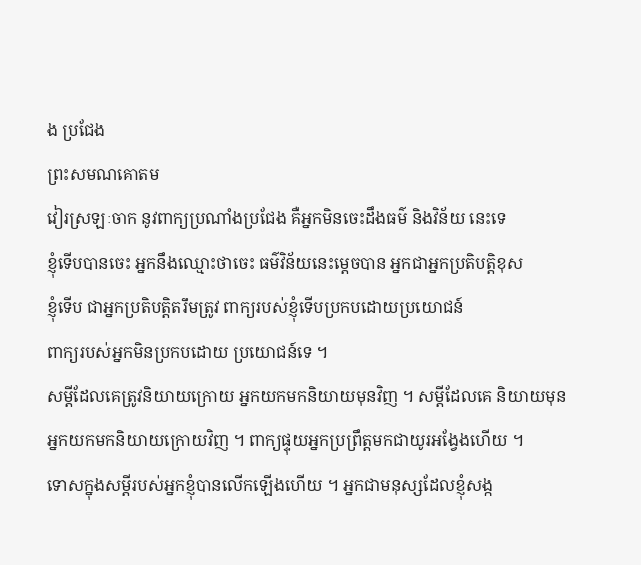ង ប្រជែង
ព្រះសមណគោតម
វៀរស្រឡៈចាក នូវពាក្យប្រណាំងប្រជែង គឺអ្នកមិនចេះដឹងធម៌ និងវិន័យ នេះទេ
ខ្ញុំទើបបានចេះ អ្នកនឹងឈ្មោះថាចេះ ធម៌វិន័យនេះម្តេចបាន អ្នកជាអ្នកប្រតិបត្តិខុស
ខ្ញុំទើប ជាអ្នកប្រតិបត្តិតរឹមត្រូវ ពាក្យរបស់ខ្ញុំទើបប្រកបដោយប្រយោជន៍
ពាក្យរបស់អ្នកមិនប្រកបដោយ ប្រយោជន៍ទេ ។
សម្តីដែលគេត្រូវនិយាយក្រោយ អ្នកយកមកនិយាយមុនវិញ ។ សម្តីដែលគេ និយាយមុន
អ្នកយកមកនិយាយក្រោយវិញ ។ ពាក្យផ្ទុយអ្នកប្រព្រឹត្តមកជាយូរអង្វែងហើយ ។
ទោសក្នុងសម្តីរបស់អ្នកខ្ញុំបានលើកឡើងហើយ ។ អ្នកជាមនុស្សដែលខ្ញុំសង្ក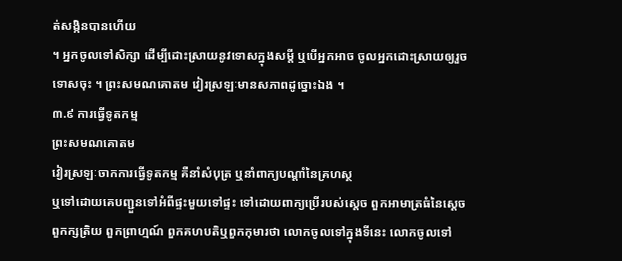ត់សង្កិនបានហើយ
។ អ្នកចូលទៅសិក្សា ដើម្បីដោះស្រាយនូវទោសក្នុងសម្តី ឬបើអ្នកអាច ចូលអ្នកដោះស្រាយឲ្យរួច
ទោសចុះ ។ ព្រះសមណគោតម វៀរស្រឡៈមានសភាពដូច្នោះឯង ។
៣.៩ ការធ្វើទូតកម្ម
ព្រះសមណគោតម
វៀរស្រឡៈចាកការធ្វើទូតកម្ម គឺនាំសំបុត្រ ឬនាំពាក្យបណ្តាំនៃគ្រហស្ថ
ឬទៅដោយគេបញ្ជួនទៅអំពីផ្ទះមួយទៅផ្ទះ ទៅដោយពាក្យប្រើរបស់ស្តេច ពួកអាមាត្រធំនៃស្តេច
ពួកក្សត្រិយ ពួកព្រាហ្មណ៍ ពួកគហបតិឬពួកកុមារថា លោកចូលទៅក្នុងទីនេះ លោកចូលទៅ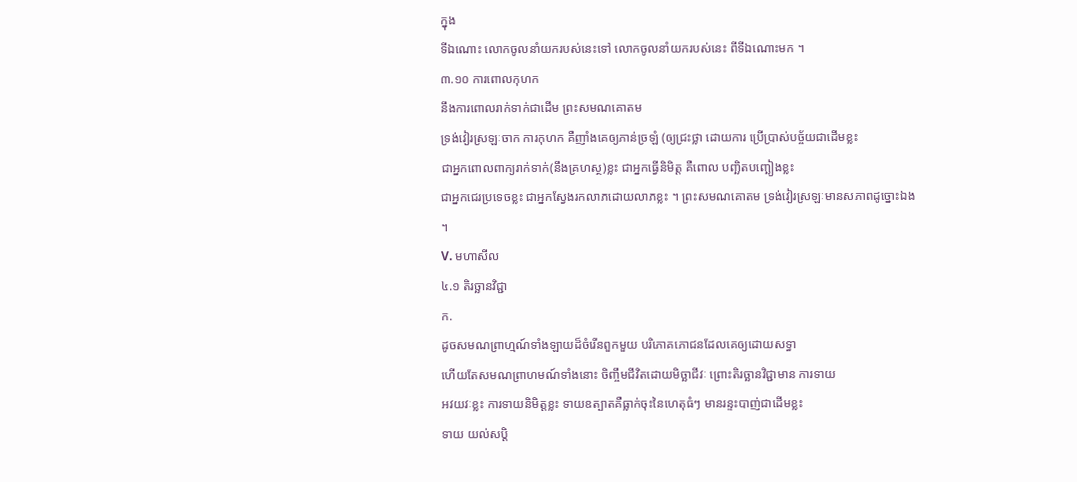ក្នុង
ទីឯណោះ លោកចូលនាំយករបស់នេះទៅ លោកចូលនាំយករបស់នេះ ពីទីឯណោះមក ។
៣.១០ ការពោលកុហក
នឹងការពោលរាក់ទាក់ជាដើម ព្រះសមណគោតម
ទ្រង់វៀរស្រឡៈចាក ការកុហក គឺញាំងគេឲ្យភាន់ច្រឡំ (ឲ្យជ្រះថ្លា ដោយការ ប្រើប្រាស់បច្ច័យជាដើមខ្លះ
ជាអ្នកពោលពាក្យរាក់ទាក់(នឹងគ្រហស្ថ)ខ្លះ ជាអ្នកធ្វើនិមិត្ត គឺពោល បញ្ឆិតបញ្ឆៀងខ្លះ
ជាអ្នកជេរប្រទេចខ្លះ ជាអ្នកស្វែងរកលាភដោយលាភខ្លះ ។ ព្រះសមណគោតម ទ្រង់វៀរស្រឡៈមានសភាពដូច្នោះឯង
។
V. មហាសីល
៤.១ តិរច្ឆានវិជ្ជា
ក.
ដូចសមណព្រាហ្មណ៍ទាំងឡាយដ៏ចំរើនពួកមួយ បរិភោគភោជនដែលគេឲ្យដោយសទ្ធា
ហើយតែសមណព្រាហមណ៍ទាំងនោះ ចិញ្ចឹមជីវិតដោយមិច្ឆាជីវៈ ព្រោះតិរច្ឆានវិជ្ជាមាន ការទាយ
អវយវៈខ្លះ ការទាយនិមិត្តខ្លះ ទាយឧត្បាតគឺធ្លាក់ចុះនៃហេតុធំៗ មានរន្ទះបាញ់ជាដើមខ្លះ
ទាយ យល់សប្តិ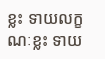ខ្លះ ទាយលក្ខណៈខ្លះ ទាយ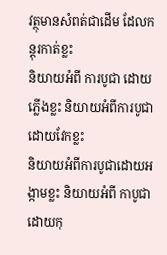វត្ថុមានសំពត់ជាដើម ដែលកន្តុរកាត់ខ្លះ
និយាយអំពី ការបូជា ដោយភ្លើងខ្លះ និយាយអំពីការបូជាដោយវែកខ្លះ
និយាយអំពីការបូជាដោយអង្កាមខ្លះ និយាយអំពី កាបូជាដោយកុ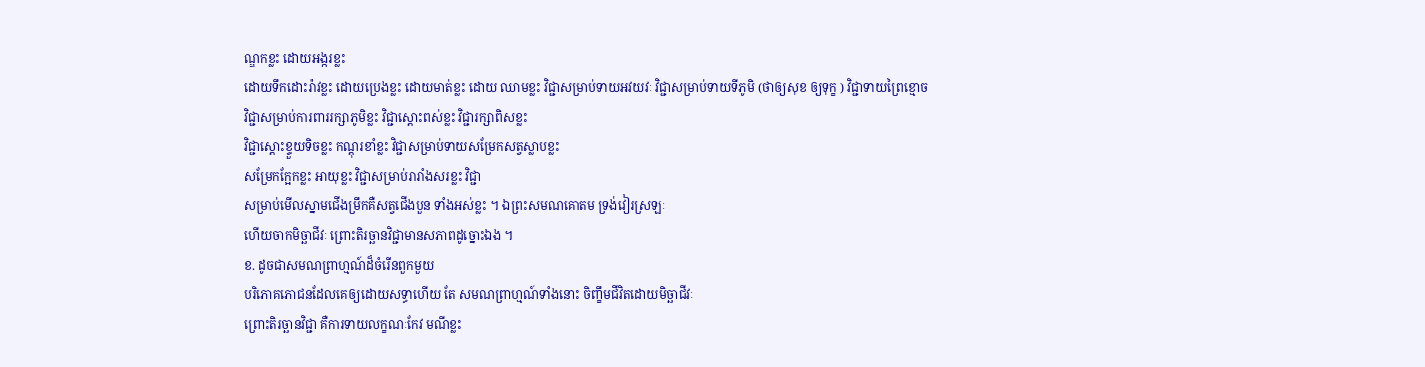ណ្ឌកខ្លះ ដោយអង្ករខ្លះ
ដោយទឹកដោះរ៉ាវខ្លះ ដោយប្រេងខ្លះ ដោយមាត់ខ្លះ ដោយ ឈាមខ្លះ វិជ្ជាសម្រាប់ទាយអវយវៈ វិជ្ជាសម្រាប់ទាយទីភូមិ (ថាឲ្យសុខ ឲ្យទុក្ខ ) វិជ្ជាទាយព្រៃខ្មោច
វិជ្ជាសម្រាប់ការពាររក្សាភូមិខ្លះ វិជ្ជាស្តោះពស់ខ្លះ វិជ្ជារក្សាពិសខ្លះ
វិជ្ជាស្តោះខ្ទួយទិចខ្លះ កណ្តុរខាំខ្លះ វិជ្ជាសម្រាប់ទាយសម្រែកសត្វស្លាបខ្លះ
សម្រែកក្អែកខ្លះ អាយុខ្លះ វិជ្ជាសម្រាប់រារាំងសរខ្លះ វិជ្ជា
សម្រាប់មើលស្នាមជើងម្រឹកគឺសត្វជើងបួន ទាំងអស់ខ្លះ ។ ឯព្រះសមណគោតម ទ្រង់វៀរស្រឡៈ
ហើយចាកមិច្ឆាជីវៈ ព្រោះតិរច្ឆានវិជ្ជាមានសភាពដូច្នោះឯង ។
ខ. ដូចជាសមណព្រាហ្មណ៍ដ៏ចំរើនពួកមួយ
បរិភោគភោជនដែលគេឲ្យដោយសទ្ធាហើយ តែ សមណព្រាហ្មណ៍ទាំងនោះ ចិញ្ខឹមជីវិតដោយមិច្ឆាជីវៈ
ព្រោះតិរច្ឆានវិជ្ជា គឺការទាយលក្ខណៈកែវ មណីខ្លះ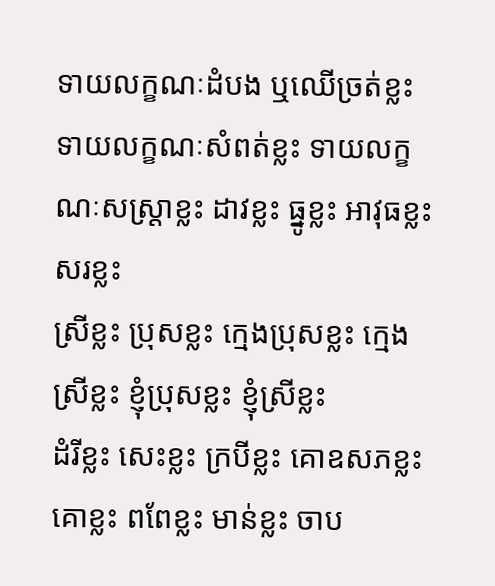ទាយលក្ខណៈដំបង ឬឈើច្រត់ខ្លះ
ទាយលក្ខណៈសំពត់ខ្លះ ទាយលក្ខណៈសស្រ្តាខ្លះ ដាវខ្លះ ធ្នូខ្លះ អាវុធខ្លះ សរខ្លះ
ស្រីខ្លះ ប្រុសខ្លះ ក្មេងប្រុសខ្លះ ក្មេងស្រីខ្លះ ខ្ញុំប្រុសខ្លះ ខ្ញុំស្រីខ្លះ
ដំរីខ្លះ សេះខ្លះ ក្របីខ្លះ គោឧសភខ្លះ គោខ្លះ ពពែខ្លះ មាន់ខ្លះ ចាប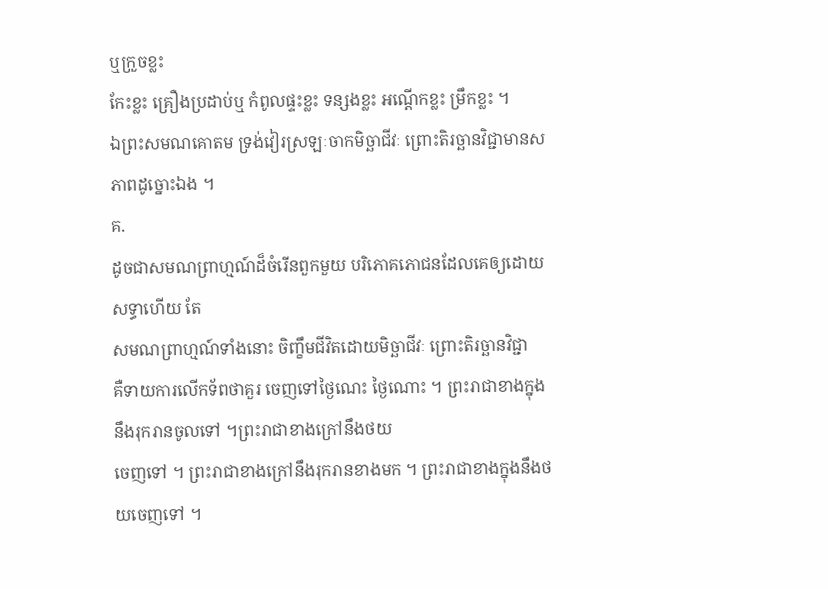ឬក្រួចខ្លះ
កែះខ្លះ គ្រឿងប្រដាប់ឬ កំពូលផ្ទះខ្លះ ទន្សងខ្លះ អណ្តើកខ្លះ ម្រឹកខ្លះ ។
ឯព្រះសមណគោតម ទ្រង់វៀរស្រឡៈចាកមិច្ឆាជីវៈ ព្រោះតិរច្ឆានវិជ្ជាមានសភាពដូច្នោះឯង ។
គ.
ដូចជាសមណព្រាហ្មណ៍ដ៏ចំរើនពួកមួយ បរិភោគភោជនដែលគេឲ្យដោយសទ្ធាហើយ តែ
សមណព្រាហ្មណ៍ទាំងនោះ ចិញ្ខឹមជីវិតដោយមិច្ឆាជីវៈ ព្រោះតិរច្ឆានវិជ្ជា
គឺទាយការលើកទ័ពថាគួរ ចេញទៅថ្ងៃណេះ ថ្ងៃណោះ ។ ព្រះរាជាខាងក្នុងនឹងរុករានចូលទៅ ។ព្រះរាជាខាងក្រៅនឹងថយ
ចេញទៅ ។ ព្រះរាជាខាងក្រៅនឹងរុករានខាងមក ។ ព្រះរាជាខាងក្នុងនឹងថយចេញទៅ ។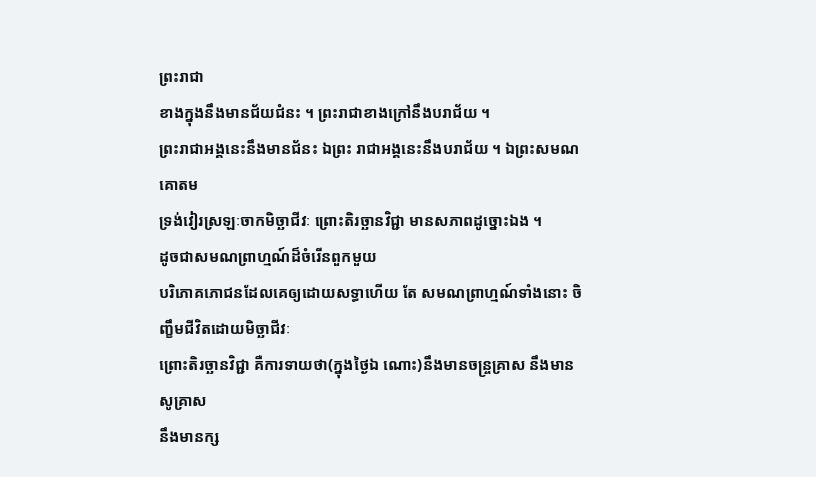ព្រះរាជា
ខាងក្នុងនឹងមានជ័យជំនះ ។ ព្រះរាជាខាងក្រៅនឹងបរាជ័យ ។
ព្រះរាជាអង្គនេះនឹងមានជ័នះ ឯព្រះ រាជាអង្គនេះនឹងបរាជ័យ ។ ឯព្រះសមណគោតម
ទ្រង់វៀរស្រឡៈចាកមិច្ឆាជីវៈ ព្រោះតិរច្ឆានវិជ្ជា មានសភាពដូច្នោះឯង ។
ដូចជាសមណព្រាហ្មណ៍ដ៏ចំរើនពួកមួយ
បរិភោគភោជនដែលគេឲ្យដោយសទ្ធាហើយ តែ សមណព្រាហ្មណ៍ទាំងនោះ ចិញ្ខឹមជីវិតដោយមិច្ឆាជីវៈ
ព្រោះតិរច្ឆានវិជ្ជា គឺការទាយថា(ក្នុងថ្ងៃឯ ណោះ)នឹងមានចន្រ្ចគ្រាស នឹងមានសូគ្រាស
នឹងមានក្ស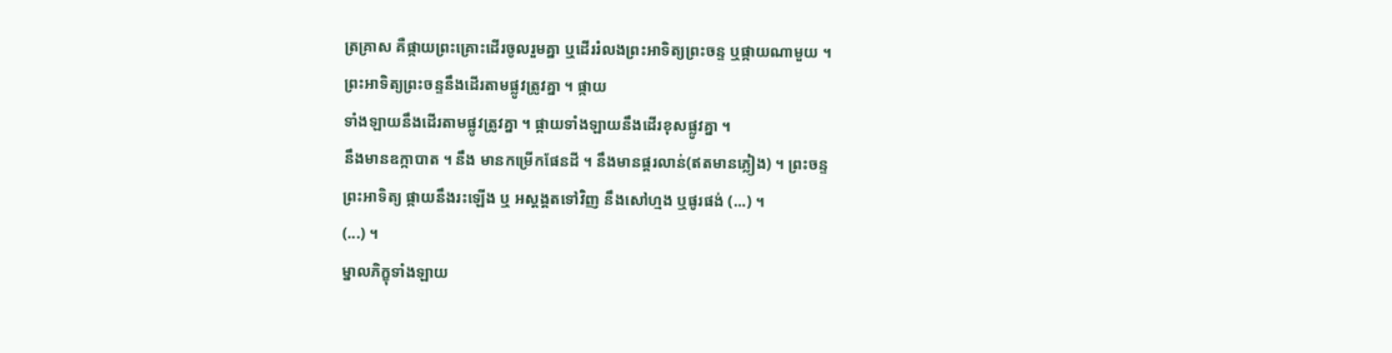ត្រគ្រាស គឺផ្កាយព្រះគ្រោះដើរចូលរួមគ្នា ឬដើររំលងព្រះអាទិត្យព្រះចន្ទ ឬផ្កាយណាមួយ ។
ព្រះអាទិត្យព្រះចន្ទនឹងដើរតាមផ្លូវត្រូវគ្នា ។ ផ្កាយ
ទាំងឡាយនឹងដើរតាមផ្លូវត្រូវគ្នា ។ ផ្កាយទាំងឡាយនឹងដើរខុសផ្លូវគ្នា ។
នឹងមានឧក្កាបាត ។ នឹង មានកម្រើកផែនដី ។ នឹងមានផ្គរលាន់(ឥតមានភ្លៀង) ។ ព្រះចន្ទ
ព្រះអាទិត្យ ផ្កាយនឹងរះឡើង ឬ អស្តង្គតទៅវិញ នឹងសៅហ្មង ឬផូរផង់ (...) ។
(...) ។
ម្នាលភិក្ខុទាំងឡាយ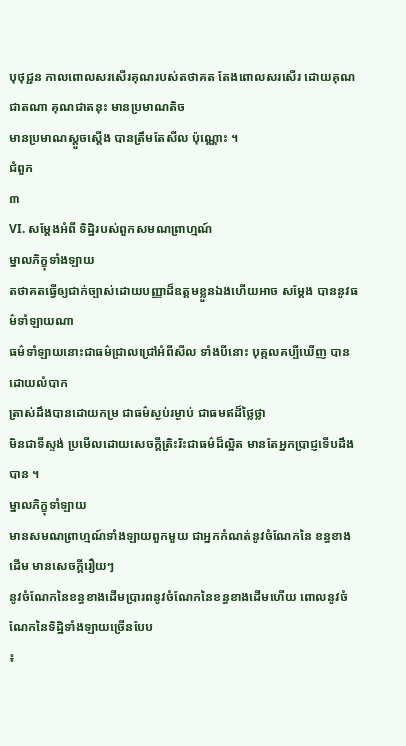បុថុជ្ជន កាលពោលសរសើរគុណរបស់តថាគត តែងពោលសរសើរ ដោយគុណជាតណា គុណជាតនុះ មានប្រមាណតិច
មានប្រមាណស្ដួចស្ដើង បានត្រឹមតែសីល ប៉ុណ្ណោះ ។
ជំពួក
៣
VI. សម្តែងអំពី ទិដ្ឋិរបស់ពួកសមណព្រាហ្មណ៍
ម្នាលភិក្ខុទាំងឡាយ
តថាគតធ្វើឲ្យជាក់ច្បាស់ដោយបញ្ញាដ៏ឧត្តមខ្លួនឯងហើយអាច សម្តែង បាននូវធម៌ទាំឡាយណា
ធម៌ទាំឡាយនោះជាធម៌ជ្រាលជ្រៅអំពីសីល ទាំងបីនោះ បុគ្កលគប្បីឃើញ បានដោយលំបាក
ត្រាស់ដឹងបានដោយកម្រ ជាធម៌ស្ងប់រម្ងាប់ ជាធមឥដ៏ថ្លៃថ្លា
មិនជាទីស្ទង់ ប្រមើលដោយសេចក្តីត្រិះរិះជាធម៌ដ៏ល្អិត មានតែអ្នកប្រាជ្ញទើបដឹងបាន ។
ម្នាលភិក្ខុទាំឡាយ
មានសមណព្រាហ្មណ៍ទាំងឡាយពួកមួយ ជាអ្នកកំណត់នូវចំណែកនៃ ខន្ធខាងដើម មានសេចក្តីរឿយៗ
នូវចំណែកនៃខន្ធខាងដើមប្រារពនូវចំណែកនៃខន្ធខាងដើមហើយ ពោលនូវចំណែកនៃទិដ្ឋិទាំងឡាយច្រើនបែប
៖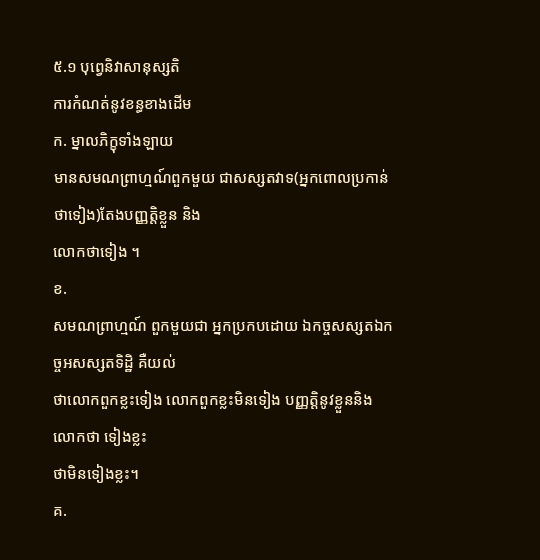៥.១ បុព្វេនិវាសានុស្សតិ
ការកំណត់នូវខន្ធខាងដើម
ក. ម្នាលភិក្ខុទាំងឡាយ
មានសមណព្រាហ្មណ៍ពួកមួយ ជាសស្សតវាទ(អ្នកពោលប្រកាន់ ថាទៀង)តែងបញ្ញត្តិខ្លួន និង
លោកថាទៀង ។
ខ.
សមណព្រាហ្មណ៍ ពួកមួយជា អ្នកប្រកបដោយ ឯកច្ចសស្សតឯកច្ចអសស្សតទិដ្ឋិ គឺយល់
ថាលោកពួកខ្លះទៀង លោកពួកខ្លះមិនទៀង បញ្ញត្តិនូវខ្លួននិងលោកថា ទៀងខ្លះ
ថាមិនទៀងខ្លះ។
គ.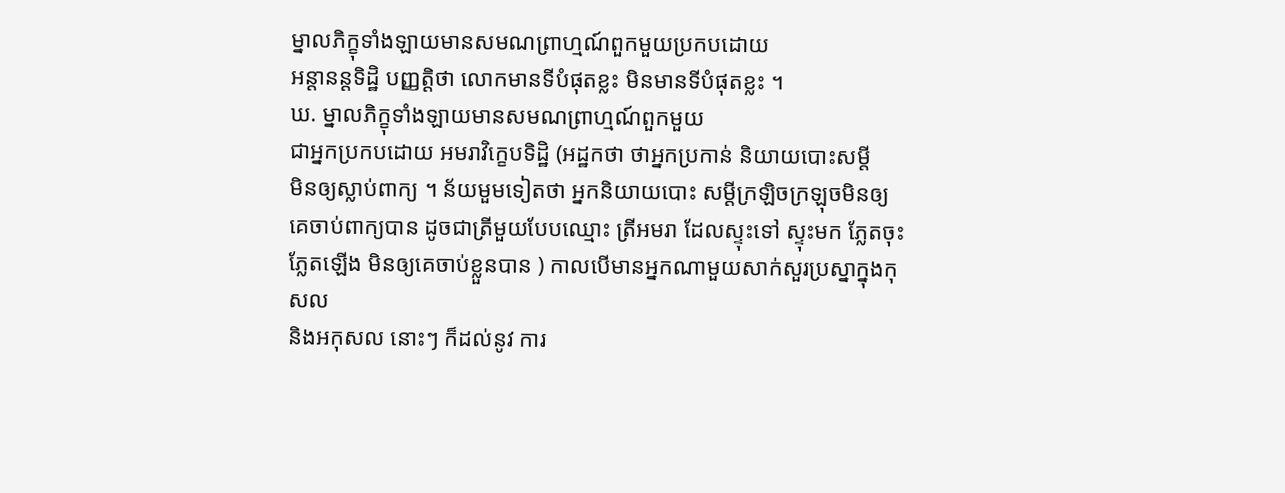ម្នាលភិក្ខុទាំងឡាយមានសមណព្រាហ្មណ៍ពួកមួយប្រកបដោយ
អន្តានន្តទិដ្ឋិ បញ្ញត្តិថា លោកមានទីបំផុតខ្លះ មិនមានទីបំផុតខ្លះ ។
ឃ. ម្នាលភិក្ខុទាំងឡាយមានសមណព្រាហ្មណ៍ពួកមួយ
ជាអ្នកប្រកបដោយ អមរាវិក្ខេបទិដ្ឋិ (អដ្ឋកថា ថាអ្នកប្រកាន់ និយាយបោះសម្តី
មិនឲ្យស្លាប់ពាក្យ ។ ន័យមួមទៀតថា អ្នកនិយាយបោះ សម្តីក្រឡិចក្រឡុចមិនឲ្យ
គេចាប់ពាក្យបាន ដូចជាត្រីមួយបែបឈ្មោះ ត្រីអមរា ដែលស្ទុះទៅ ស្ទុះមក ភ្លែតចុះ
ភ្លែតឡើង មិនឲ្យគេចាប់ខ្លួនបាន ) កាលបើមានអ្នកណាមួយសាក់សួរប្រស្នាក្នុងកុសល
និងអកុសល នោះៗ ក៏ដល់នូវ ការ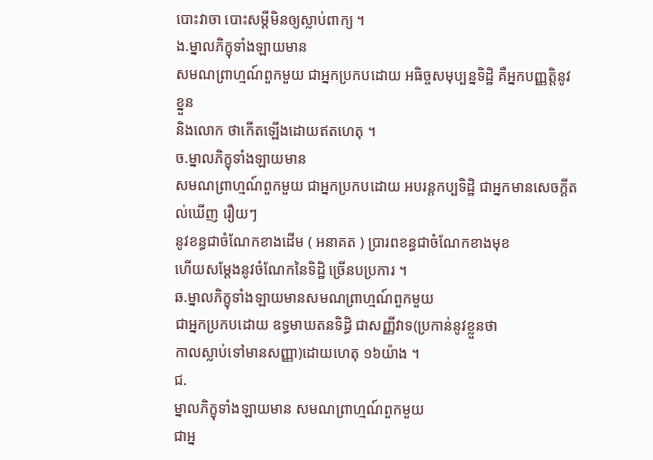បោះវាចា បោះសម្តីមិនឲ្យស្លាប់ពាក្យ ។
ង.ម្នាលភិក្ខុទាំងឡាយមាន
សមណព្រាហ្មណ៍ពួកមួយ ជាអ្នកប្រកបដោយ អធិច្ចសមុប្បន្នទិដ្ឋិ គឺអ្នកបញ្ញត្តិនូវខ្នួន
និងលោក ថាកើតឡើងដោយឥតហេតុ ។
ច.ម្នាលភិក្ខុទាំងឡាយមាន
សមណព្រាហ្មណ៍ពួកមួយ ជាអ្នកប្រកបដោយ អបរន្តកប្បទិដ្ឋិ ជាអ្នកមានសេចក្តីតល់ឃើញ រឿយៗ
នូវខន្ធជាចំណែកខាងដើម ( អនាគត ) ប្រារពខន្ធជាចំណែកខាងមុខ
ហើយសម្តែងនូវចំណែកនៃទិដ្ឋិ ច្រើនបប្រការ ។
ឆ.ម្នាលភិក្ខុទាំងឡាយមានសមណព្រាហ្មណ៍ពួកមួយ
ជាអ្នកប្រកបដោយ ឧទ្ធមាឃតនទិដ្ធិ ជាសញ្ញីវាទ(ប្រកាន់នូវខ្លួនថា
កាលស្លាប់ទៅមានសញ្ញា)ដោយហេតុ ១៦យ៉ាង ។
ជ.
ម្នាលភិក្ខុទាំងឡាយមាន សមណព្រាហ្មណ៍ពួកមួយ
ជាអ្ន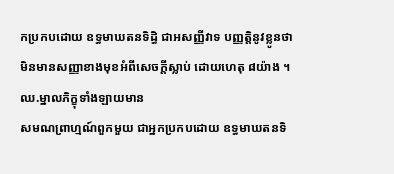កប្រកបដោយ ឧទ្ធមាឃតនទិដ្ធិ ជាអសញ្ញីវាទ បញ្ញត្តិនូវខ្លូនថា
មិនមានសញ្ញាខាងមុខអំពីសេចក្តីស្លាប់ ដោយហេតុ ៨យ៉ាង ។
ឈ.ម្នាលភិក្ខុទាំងឡាយមាន
សមណព្រាហ្មណ៍ពួកមួយ ជាអ្នកប្រកបដោយ ឧទ្ធមាឃតនទិ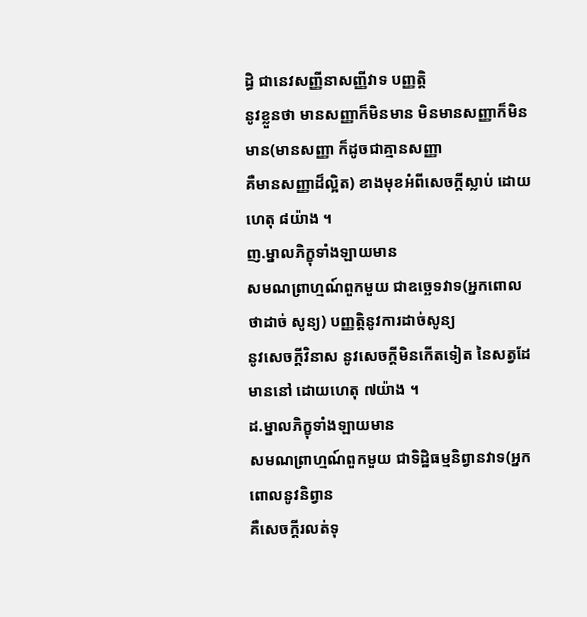ដ្ធិ ជានេវសញ្ញីនាសញ្ញីវាទ បញ្ញត្តិ
នូវខ្លួនថា មានសញ្ញាក៏មិនមាន មិនមានសញ្ញាក៏មិនមាន(មានសញ្ញា ក៏ដូចជាគ្មានសញ្ញា
គឺមានសញ្ញាដ៏ល្អិត) ខាងមុខអំពីសេចក្តីស្លាប់ ដោយហេតុ ៨យ៉ាង ។
ញ.ម្នាលភិក្ខុទាំងឡាយមាន
សមណព្រាហ្មណ៍ពួកមួយ ជាឧច្ឆេទវាទ(អ្នកពោលថាដាច់ សូន្យ) បញ្ញត្តិនូវការដាច់សូន្យ
នូវសេចក្តីវិនាស នូវសេចក្តីមិនកើតទៀត នៃសត្វដែមាននៅ ដោយហេតុ ៧យ៉ាង ។
ដ.ម្នាលភិក្ខុទាំងឡាយមាន
សមណព្រាហ្មណ៍ពួកមួយ ជាទិដ្ឋិធម្មនិព្វានវាទ(អ្នកពោលនូវនិព្វាន
គឺសេចក្តីរលត់ទុ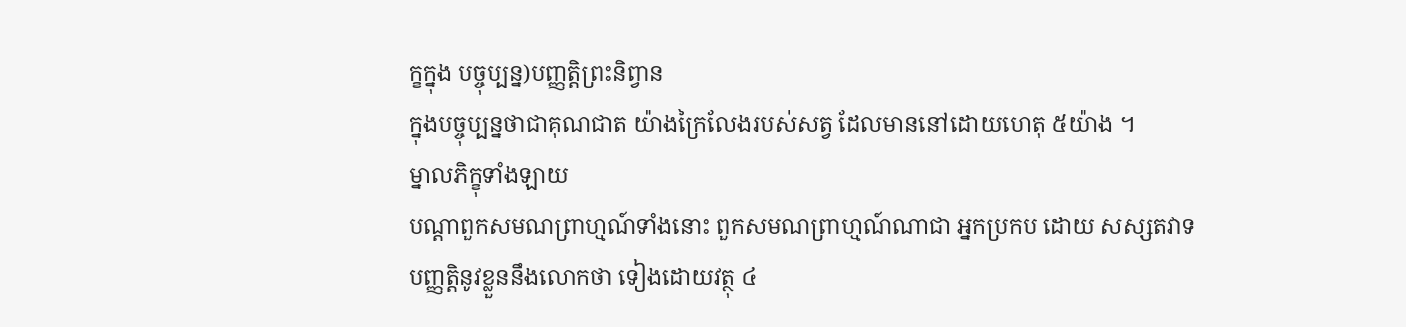ក្ខក្នុង បច្ចុប្បន្ន)បញ្ញត្តិព្រះនិព្វាន
ក្នុងបច្ចុប្បន្នថាជាគុណជាត យ៉ាងក្រៃលែងរបស់សត្វ ដែលមាននៅដោយហេតុ ៥យ៉ាង ។
ម្នាលភិក្ខុទាំងឡាយ
បណ្តាពួកសមណព្រាហ្មណ៍ទាំងនោះ ពួកសមណព្រាហ្មណ៍ណាជា អ្នកប្រកប ដោយ សស្សតវាទ
បញ្ញត្តិនូវខ្លួននឹងលោកថា ទៀងដោយវត្ថុ ៤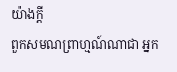យ៉ាងក្តី
ពួកសមណព្រាហ្មណ៍ណាជា អ្នក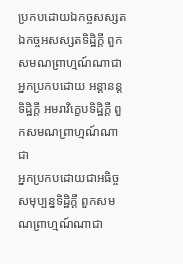ប្រកបដោយឯកច្ចសស្សតឯកច្ចអសស្សតទិដ្ឋិក្តី ពួកសមណព្រាហ្មណ៍ណាជា
អ្នកប្រកបដោយ អន្តានន្តទិដ្ឋិក្តី អមរាវិក្ខេបទិដ្ឋិក្តី ពួកសមណព្រាហ្មណ៍ណាជា
អ្នកប្រកបដោយជាអធិច្ចសមុប្បន្នទិដ្ឋិក្តី ពួកសមណព្រាហ្មណ៍ណាជា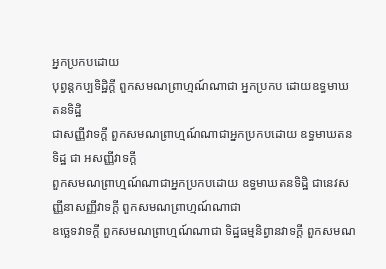អ្នកប្រកបដោយ
បុព្វន្តកប្បទិដ្ឋិក្តី ពួកសមណព្រាហ្មណ៍ណាជា អ្នកប្រកប ដោយឧទ្ធមាឃតនទិដ្ឋិ
ជាសញ្ញីវាទក្តី ពួកសមណព្រាហ្មណ៍ណាជាអ្នកប្រកបដោយ ឧទ្ធមាឃតនទិដ្ឋ ជា អសញ្ញីវាទក្តី
ពួកសមណព្រាហ្មណ៍ណាជាអ្នកប្រកបដោយ ឧទ្ធមាឃតនទិដ្ឋិ ជានេវសញ្ញីនាសញ្ញីវាទក្តី ពួកសមណព្រាហ្មណ៍ណាជា
ឧច្ឆេទវាទក្តី ពួកសមណព្រាហ្មណ៍ណាជា ទិដ្ឋធម្មនិព្វានវាទក្តី ពួកសមណ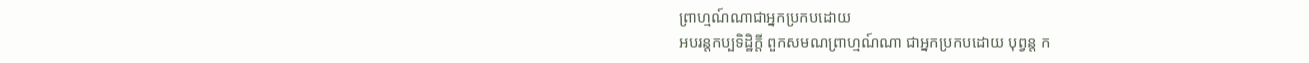ព្រាហ្មណ៍ណាជាអ្នកប្រកបដោយ
អបរន្តកប្បទិដ្ឋិក្តី ពួកសមណព្រាហ្មណ៍ណា ជាអ្នកប្រកបដោយ បុព្វន្ត ក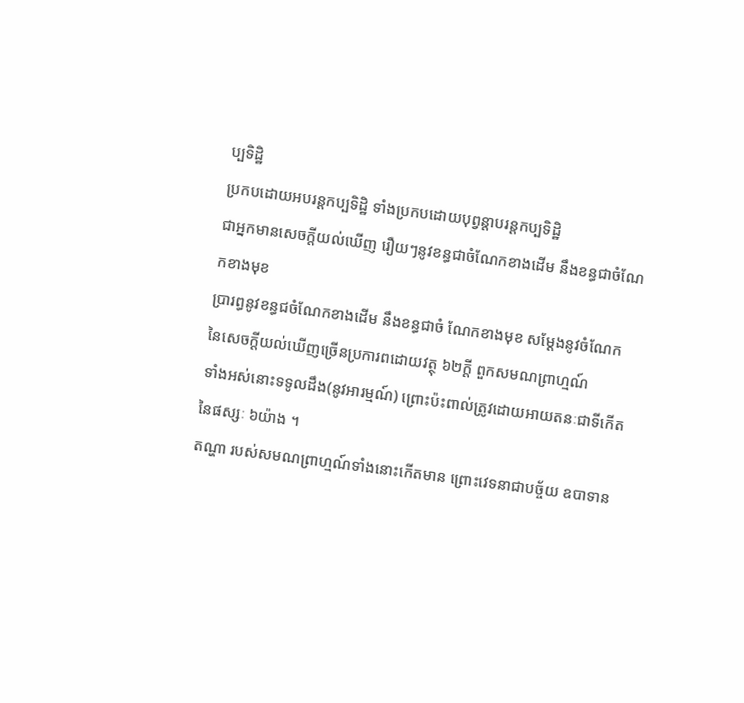ប្បទិដ្ឋិ
ប្រកបដោយអបរន្តកប្បទិដ្ឋិ ទាំងប្រកបដោយបុព្វន្តាបរន្តកប្បទិដ្ឋិ
ជាអ្នកមានសេចក្តីយល់ឃើញ រឿយៗនូវខន្ធជាចំណែកខាងដើម នឹងខន្ធជាចំណែកខាងមុខ
ប្រារព្ធនូវខន្ធជចំណែកខាងដើម នឹងខន្ធជាចំ ណែកខាងមុខ សម្តែងនូវចំណែក
នៃសេចក្តីយល់ឃើញច្រើនប្រការពដោយវត្ថុ ៦២ក្តី ពួកសមណព្រាហ្មណ៍
ទាំងអស់នោះទទូលដឹង(នូវអារម្មណ៍) ព្រោះប៉ះពាល់ត្រូវដោយអាយតនៈជាទីកើតនៃផស្សៈ ៦យ៉ាង ។
តណ្ហា របស់សមណព្រាហ្មណ៍ទាំងនោះកើតមាន ព្រោះវេទនាជាបច្ច័យ ឧបាទាន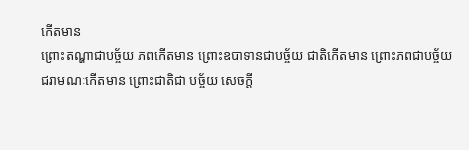កើតមាន
ព្រោះតណ្ហាជាបច្ច័យ ភពកើតមាន ព្រោះឧបាទានជាបច្ច័យ ជាតិកើតមាន ព្រោះភពជាបច្ច័យ
ជរាមណៈកើតមាន ព្រោះជាតិជា បច្ច័យ សេចក្តី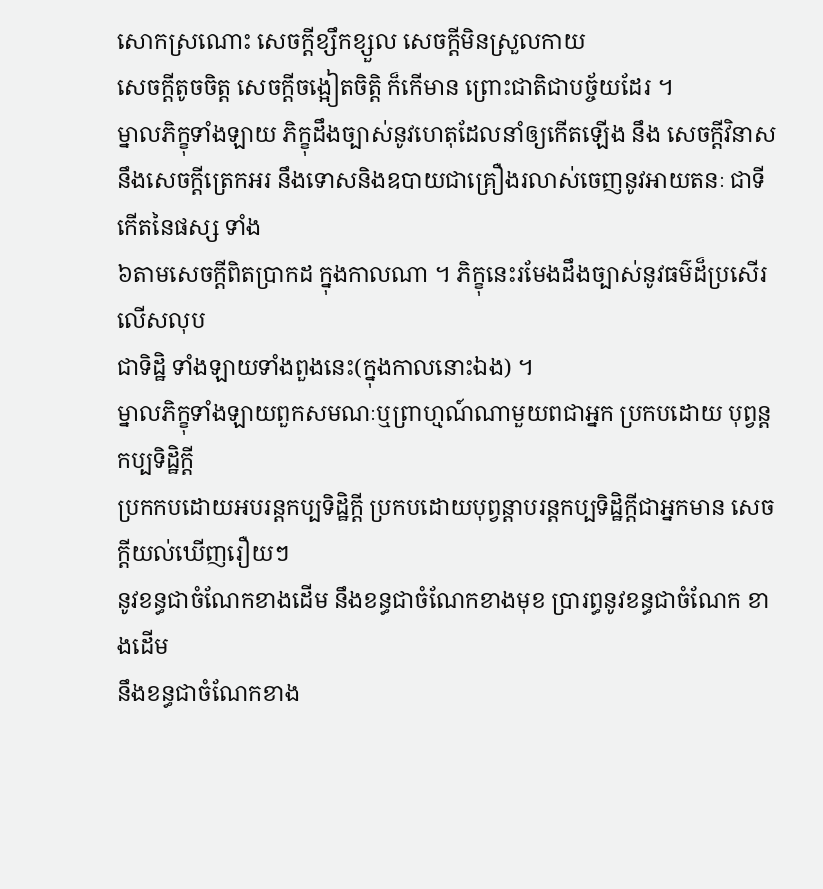សោកស្រណោះ សេចក្តីខ្សឹកខ្សួល សេចក្តីមិនស្រួលកាយ
សេចក្តីតូចចិត្ត សេចក្តីចង្អៀតចិត្តិ ក៏កើមាន ព្រោះជាតិជាបច្ច័យដែរ ។
ម្នាលភិក្ខុទាំងឡាយ ភិក្ខុដឹងច្បាស់នូវហេតុដែលនាំឲ្យកើតឡើង នឹង សេចក្តីវិនាស
នឹងសេចក្តីត្រេកអរ នឹងទោសនិងឧបាយជាគ្រឿងរលាស់ចេញនូវអាយតនៈ ជាទីកើតនៃផស្ស ទាំង
៦តាមសេចក្តីពិតប្រាកដ ក្នុងកាលណា ។ ភិក្ខុនេះរមែងដឹងច្បាស់នូវធម៌ដ៏ប្រសើរលើសលុប
ជាទិដ្ឋិ ទាំងឡាយទាំងពួងនេះ(ក្នុងកាលនោះឯង) ។
ម្នាលភិក្ខុទាំងឡាយពួកសមណៈឬព្រាហ្មណ៍ណាមួយពជាអ្នក ប្រកបដោយ បុព្វន្តកប្បទិដ្ឋិក្តី
ប្រកកបដោយអបរន្តកប្បទិដ្ឋិក្តី ប្រកបដោយបុព្វន្តាបរន្តកប្បទិដ្ឋិក្តីជាអ្នកមាន សេចក្តីយល់ឃើញរឿយៗ
នូវខន្ធជាចំណែកខាងដើម នឹងខន្ធជាចំណែកខាងមុខ ប្រារព្ធនូវខន្ធជាចំណែក ខាងដើម
នឹងខន្ធជាចំណែកខាង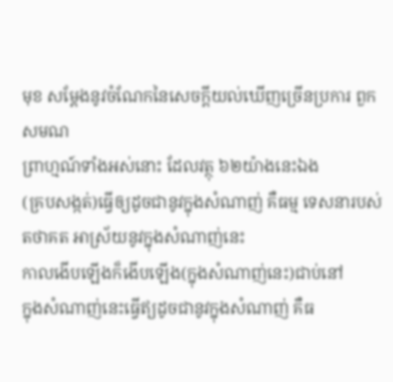មុខ សម្តែងនូវចំណែកនៃសេចក្តីយល់ឃើញច្រើនប្រការ ពួកសមណ
ព្រាហ្មណ៍ទាំងអស់នោះ ដែលវត្ថុ ៦២យ៉ាងនេះឯង
(គ្របសង្កត់)ធ្វើឲ្យដូចជានូវក្នុងសំណាញ់ គឺធម្ម ទេសនារបស់តថាគត អាស្រ័យនូវក្នុងសំណាញ់នេះ
កាលងើបឡើងក៏ងើបឡើង(ក្នុងសំណាញ់នេះ)ជាប់នៅ
ក្នុងសំណាញ់នេះធ្វើឥ្យដូចជានូវក្នុងសំណាញ់ គឺធ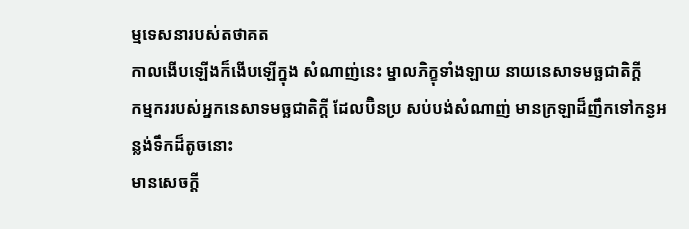ម្មទេសនារបស់តថាគត
កាលងើបឡើងក៏ងើបឡើក្នុង សំណាញ់នេះ ម្នាលភិក្ខុទាំងឡាយ នាយនេសាទមច្ឆជាតិក្តី
កម្មកររបស់អ្នកនេសាទមច្ឆជាតិក្តី ដែលប៊ិនប្រ សប់បង់សំណាញ់ មានក្រឡាដ៏ញឹកទៅកន្ងអន្លង់ទឹកដ៏តូចនោះ
មានសេចក្តី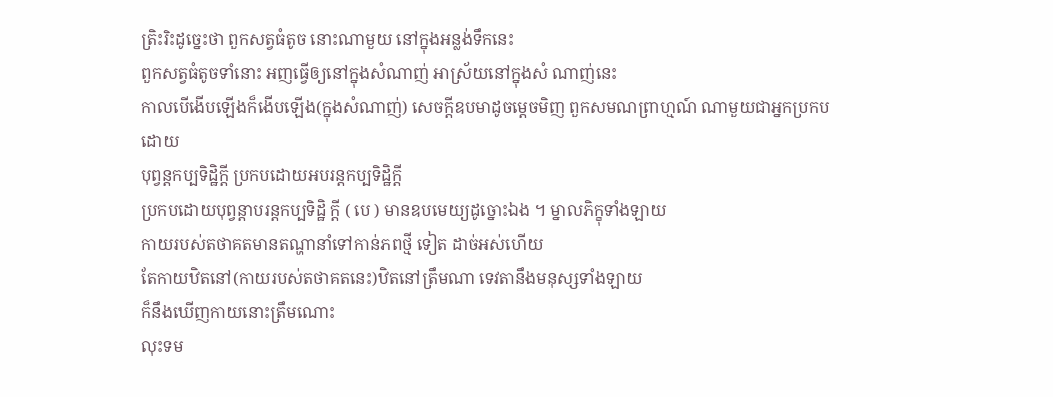ត្រិះរិះដូច្នេះថា ពួកសត្វធំតូច នោះណាមួយ នៅក្នុងអន្លង់ទឹកនេះ
ពួកសត្វធំតូចទាំនោះ អញធ្វើឲ្យនៅក្នុងសំណាញ់ អាស្រ័យនៅក្នុងសំ ណាញ់នេះ
កាលបើងើបឡើងក៏ងើបឡើង(ក្នុងសំណាញ់) សេចក្តីឧបមាដូចម្តេចមិញ ពួកសមណព្រាហ្មណ៍ ណាមួយជាអ្នកប្រកបដោយ
បុព្វន្តកប្បទិដ្ឋិក្តី ប្រកបដោយអបរន្តកប្បទិដ្ឋិក្តី
ប្រកបដោយបុព្វន្តាបរន្តកប្បទិដ្ឋិ ក្តី ( បេ ) មានឧបមេយ្យដូច្នោះឯង ។ ម្នាលភិក្ខុទាំងឡាយ
កាយរបស់តថាគតមានតណ្ហានាំទៅកាន់ភពថ្មី ទៀត ដាច់អស់ហើយ
តែកាយឋិតនៅ(កាយរបស់តថាគតនេះ)ឋិតនៅត្រឹមណា ទេវតានឹងមនុស្សទាំងឡាយ
ក៏នឹងឃើញកាយនោះត្រឹមណោះ
លុះទម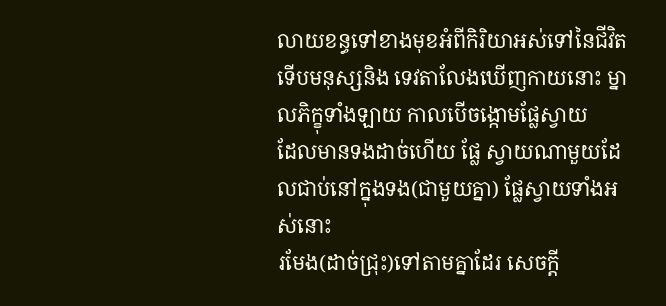លាយខន្ធទៅខាងមុខអំពីកិរិយាអស់ទៅនៃជីវិត
ទើបមនុស្សនិង ទេវតាលែងឃើញកាយនោះ ម្នាលភិក្ខុទាំងឡាយ កាលបើចង្កោមផ្លែស្វាយ
ដែលមានទងដាច់ហើយ ផ្លែ ស្វាយណាមួយដែលជាប់នៅក្នុងទង(ជាមួយគ្នា) ផ្លែស្វាយទាំងអស់នោះ
រមែង(ដាច់ជ្រុះ)ទៅតាមគ្នាដែរ សេចក្តី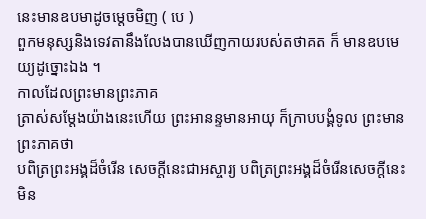នេះមានឧបមាដូចម្តេចមិញ ( បេ )
ពួកមនុស្សនិងទេវតានឹងលែងបានឃើញកាយរបស់តថាគត ក៏ មានឧបមេយ្យដូច្នោះឯង ។
កាលដែលព្រះមានព្រះភាគ
ត្រាស់សម្តែងយ៉ាងនេះហើយ ព្រះអានន្ទមានអាយុ ក៏ក្រាបបង្គំទូល ព្រះមានព្រះភាគថា
បពិត្រព្រះអង្គដ៏ចំរើន សេចក្តីនេះជាអស្ចារ្យ បពិត្រព្រះអង្គដ៏ចំរើនសេចក្តីនេះ
មិន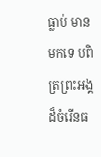ធ្លាប់ មានមកទេ បពិត្រព្រះអង្គដ៏ចំរើនធ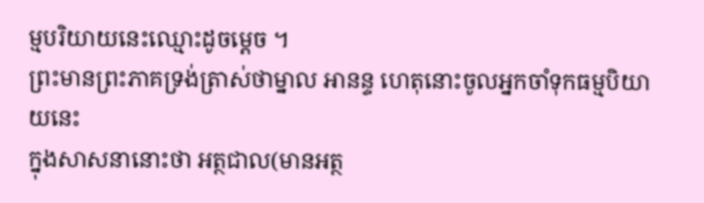ម្មបរិយាយនេះឈ្មោះដូចម្តេច ។
ព្រះមានព្រះភាគទ្រង់ត្រាស់ថាម្នាល អានន្ទ ហេតុនោះចូលអ្នកចាំទុកធម្មបិយាយនេះ
ក្នុងសាសនានោះថា អត្ថជាល(មានអត្ថ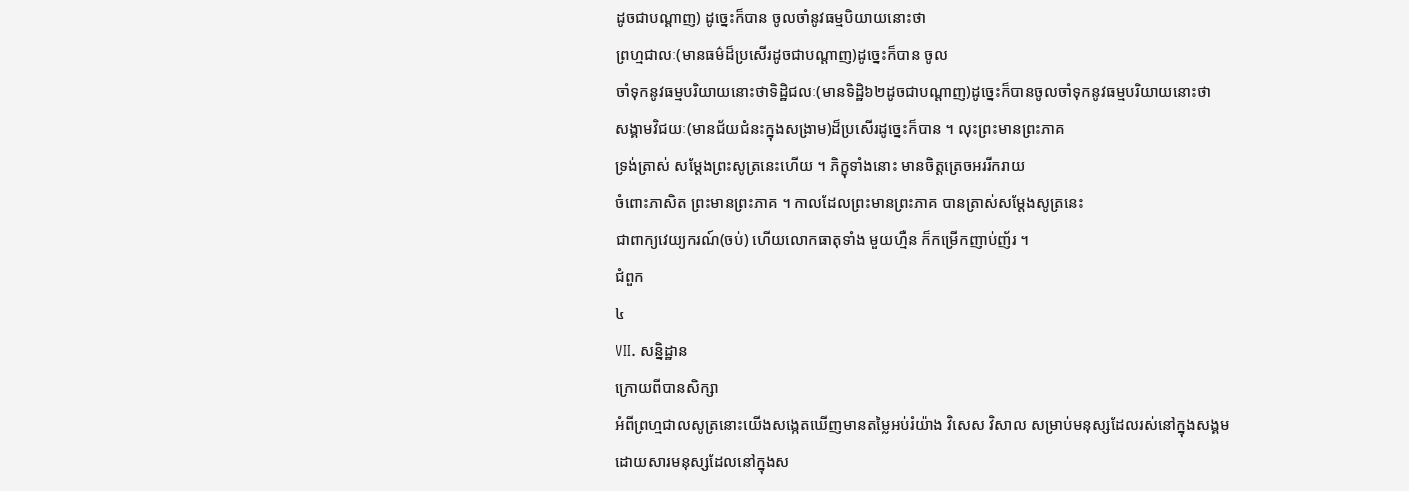ដូចជាបណ្តាញ) ដូច្នេះក៏បាន ចូលចាំនូវធម្មបិយាយនោះថា
ព្រហ្មជាលៈ(មានធម៌ដ៏ប្រសើរដូចជាបណ្តាញ)ដូច្នេះក៏បាន ចូល
ចាំទុកនូវធម្មបរិយាយនោះថាទិដ្ឋិជលៈ(មានទិដ្ឋិ៦២ដូចជាបណ្តាញ)ដូច្នេះក៏បានចូលចាំទុកនូវធម្មបរិយាយនោះថា
សង្គាមវិជយៈ(មានជ័យជំនះក្នុងសង្រាម)ដ៏ប្រសើរដូច្នេះក៏បាន ។ លុះព្រះមានព្រះភាគ
ទ្រង់ត្រាស់ សម្តែងព្រះសូត្រនេះហើយ ។ ភិក្ខុទាំងនោះ មានចិត្តត្រេចអររីករាយ
ចំពោះភាសិត ព្រះមានព្រះភាគ ។ កាលដែលព្រះមានព្រះភាគ បានត្រាស់សម្តែងសូត្រនេះ
ជាពាក្យវេយ្យករណ៍(ចប់) ហើយលោកធាតុទាំង មួយហ្មឺន ក៏កម្រើកញាប់ញ័រ ។
ជំពួក
៤
VII. សន្និដ្ឋាន
ក្រោយពីបានសិក្សា
អំពីព្រហ្មជាលសូត្រនោះយើងសង្កេតឃើញមានតម្លៃអប់រំយ៉ាង វិសេស វិសាល សម្រាប់មនុស្សដែលរស់នៅក្នុងសង្គម
ដោយសារមនុស្សដែលនៅក្នុងស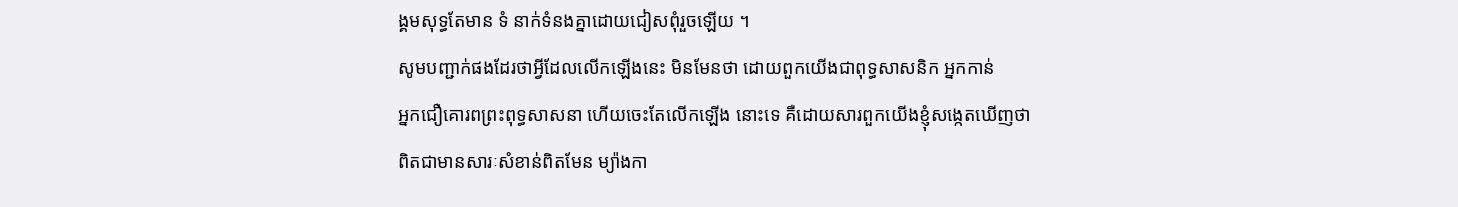ង្គមសុទ្ធតែមាន ទំ នាក់ទំនងគ្នាដោយជៀសពុំរួចឡើយ ។
សូមបញ្ជាក់ផងដែរថាអ្វីដែលលើកឡើងនេះ មិនមែនថា ដោយពួកយើងជាពុទ្ធសាសនិក អ្នកកាន់
អ្នកជឿគោរពព្រះពុទ្ធសាសនា ហើយចេះតែលើកឡើង នោះទេ គឺដោយសារពួកយើងខ្ញុំសង្កេតឃើញថា
ពិតជាមានសារៈសំខាន់ពិតមែន ម្យ៉ាងកា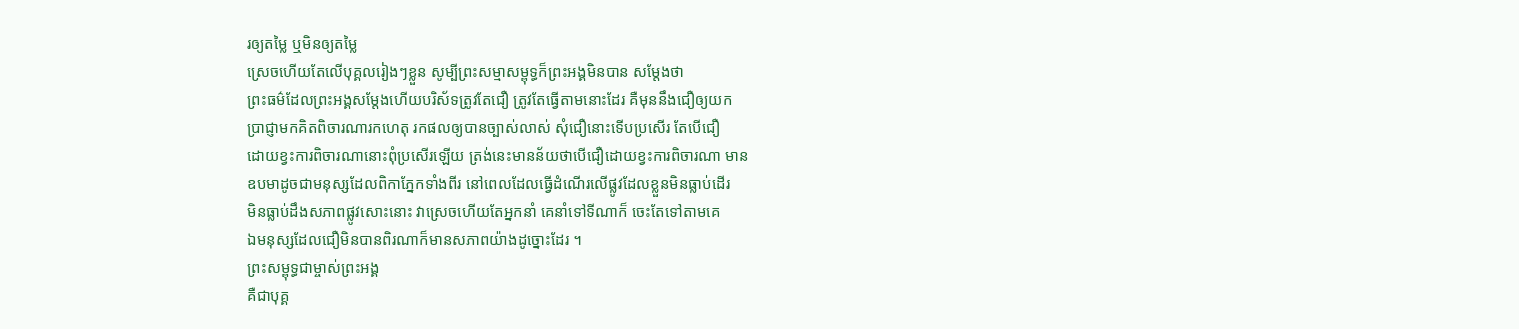រឲ្យតម្លៃ ឬមិនឲ្យតម្លៃ
ស្រេចហើយតែលើបុគ្គលរៀងៗខ្លួន សូម្បីព្រះសម្មាសម្ពុទ្ធក៏ព្រះអង្គមិនបាន សម្តែងថា
ព្រះធម៌ដែលព្រះអង្គសម្តែងហើយបរិស័ទត្រូវតែជឿ ត្រូវតែធ្វើតាមនោះដែរ គឺមុននឹងជឿឲ្យយក
ប្រាជ្ញាមកគិតពិចារណារកហេតុ រកផលឲ្យបានច្បាស់លាស់ សុំជឿនោះទើបប្រសើរ តែបើជឿ
ដោយខ្វះការពិចារណានោះពុំប្រសើរឡើយ ត្រង់នេះមានន័យថាបើជឿដោយខ្វះការពិចារណា មាន
ឧបមាដូចជាមនុស្សដែលពិកាភ្នែកទាំងពីរ នៅពេលដែលធ្វើដំណើរលើផ្លូវដែលខ្លួនមិនធ្លាប់ដើរ
មិនធ្លាប់ដឹងសភាពផ្លូវសោះនោះ វាស្រេចហើយតែអ្នកនាំ គេនាំទៅទីណាក៏ ចេះតែទៅតាមគេ
ឯមនុស្សដែលជឿមិនបានពិរណាក៏មានសភាពយ៉ាងដូច្នោះដែរ ។
ព្រះសម្ពុទ្ធជាម្ចាស់ព្រះអង្គ
គឺជាបុគ្គ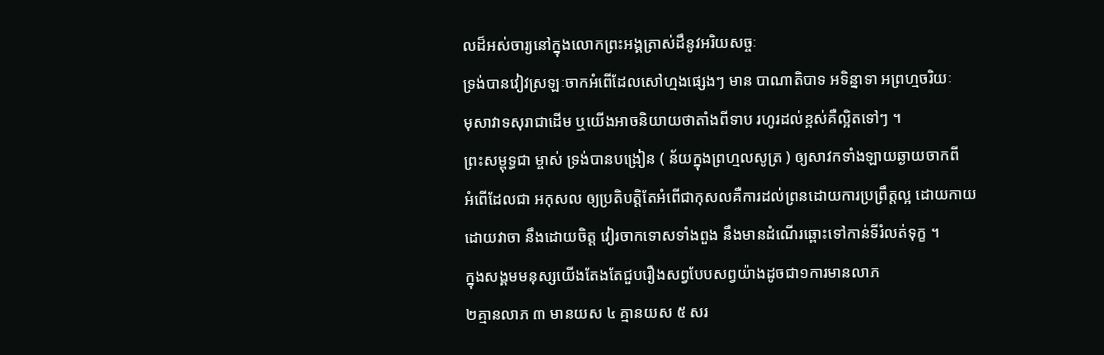លដ៏អស់ចារ្យនៅក្នុងលោកព្រះអង្គត្រាស់ដឹនូវអរិយសច្ចៈ
ទ្រង់បានវៀវស្រឡៈចាកអំពើដែលសៅហ្មងផ្សេងៗ មាន បាណាតិបាទ អទិន្នាទា អព្រហ្មចរិយៈ
មុសាវាទសុរាជាដើម ឬយើងអាចនិយាយថាតាំងពីទាប រហូរដល់ខ្ពស់គឺល្អិតទៅៗ ។
ព្រះសម្ពុទ្ធជា ម្ចាស់ ទ្រង់បានបង្រៀន ( ន័យក្នុងព្រហ្មលសូត្រ ) ឲ្យសាវកទាំងឡាយឆ្ងាយចាកពី
អំពើដែលជា អកុសល ឲ្យប្រតិបត្តិតែអំពើជាកុសលគឺការដល់ព្រនដោយការប្រព្រឹត្តល្អ ដោយកាយ
ដោយវាចា នឹងដោយចិត្ត វៀរចាកទោសទាំងពួង នឹងមានដំណើរឆ្ពោះទៅកាន់ទីរំលត់ទុក្ខ ។
ក្នុងសង្គមមនុស្សយើងតែងតែជួបរឿងសព្វបែបសព្វយ៉ាងដូចជា១ការមានលាភ
២គ្មានលាភ ៣ មានយស ៤ គ្មានយស ៥ សរ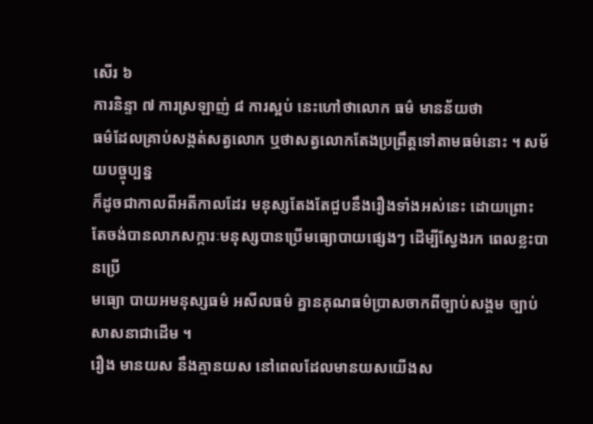សើរ ៦
ការនិន្ទា ៧ ការស្រឡាញ់ ៨ ការស្អប់ នេះហៅថាលោក ធម៌ មានន័យថា
ធម៌ដែលគ្រាប់សង្កត់សត្វលោក ឬថាសត្វលោកតែងប្រព្រឹត្តទៅតាមធម៌នោះ ។ សម័យបច្ចុប្បន្ន
ក៏ដូចជាកាលពីអតីកាលដែរ មនុស្សតែងតែជួបនឹងរឿងទាំងអស់នេះ ដោយព្រោះ
តែចង់បានលាភសក្ការៈមនុស្សបានប្រើមធ្យោបាយផ្សេងៗ ដើម្បីស្វែងរក ពេលខ្លះបានប្រើ
មធ្យោ បាយអមនុស្សធម៌ អសីលធម៌ គ្នានគុណធម៌ប្រាសចាកពីច្បាប់សង្គម ច្បាប់សាសនាជាដើម ។
រឿង មានយស នឹងគ្មានយស នៅពេលដែលមានយសយើងស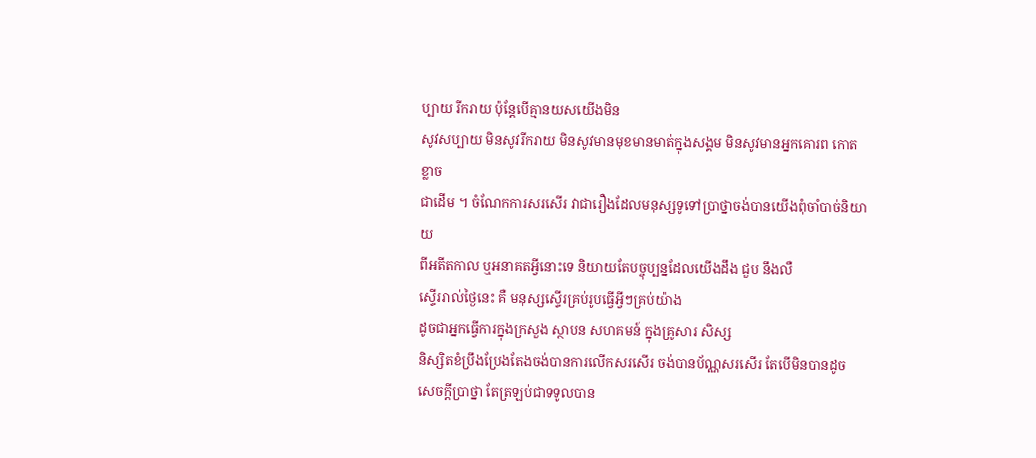ប្បាយ រីករាយ ប៉ុន្តែបើគ្មានយសយើងមិន
សូវសប្បាយ មិនសូវរីករាយ មិនសូវមានមុខមានមាត់ក្នុងសង្គម មិនសូវមានអ្នកគោរព កោតខ្លាច
ជាដើម ។ ចំណែកការសរសើរ វាជារឿងដែលមនុស្សទូទៅប្រាថ្នាចង់បានយើងពុំចាំបាច់និយាយ
ពីអតីតកាល ឬអនាគតអ្វីនោះទេ និយាយតែបច្ចុប្បន្នដែលយើងដឹង ជួប នឹងលឺ
ស្ទើររាល់ថ្ងៃនេះ គឺ មនុស្សស្ទើរគ្រប់រូបធ្វើអ្វីៗគ្រប់យ៉ាង
ដូចជាអ្នកធ្វើការក្នុងក្រសួង ស្ថាបន សហគមន៍ ក្នុងគ្រូសារ សិស្ស
និស្សិតខំប្រឹងប្រែងតែងចង់បានការលើកសរសើរ ចង់បានប័ណ្ណសរសើរ តែបើមិនបានដូច
សេចក្តីប្រាថ្នា តែត្រឡប់ជាទទូលបាន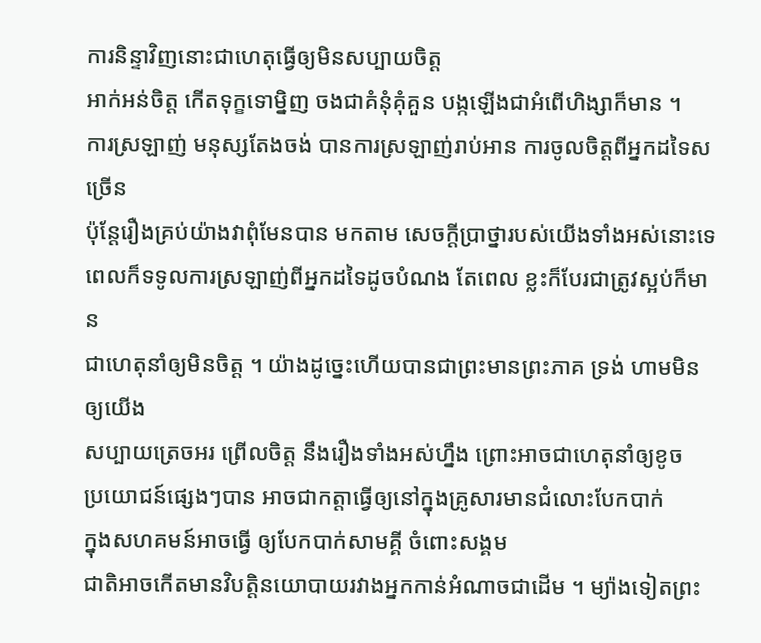ការនិន្ទាវិញនោះជាហេតុធ្វើឲ្យមិនសប្បាយចិត្ត
អាក់អន់ចិត្ត កើតទុក្ខទោម្និញ ចងជាគំនុំគុំគួន បង្កឡើងជាអំពើហិង្សាក៏មាន ។
ការស្រឡាញ់ មនុស្សតែងចង់ បានការស្រឡាញ់រាប់អាន ការចូលចិត្តពីអ្នកដទៃសច្រើន
ប៉ុន្តែរឿងគ្រប់យ៉ាងវាពុំមែនបាន មកតាម សេចក្តីប្រាថ្នារបស់យើងទាំងអស់នោះទេ
ពេលក៏ទទូលការស្រឡាញ់ពីអ្នកដទៃដូចបំណង តែពេល ខ្លះក៏បែរជាត្រូវស្អប់ក៏មាន
ជាហេតុនាំឲ្យមិនចិត្ត ។ យ៉ាងដូច្នេះហើយបានជាព្រះមានព្រះភាគ ទ្រង់ ហាមមិនឲ្យយើង
សប្បាយត្រេចអរ ព្រើលចិត្ត នឹងរឿងទាំងអស់ហ្នឹង ព្រោះអាចជាហេតុនាំឲ្យខូច
ប្រយោជន៍ផ្សេងៗបាន អាចជាកត្តាធ្វើឲ្យនៅក្នុងគ្រូសារមានជំលោះបែកបាក់
ក្នុងសហគមន៍អាចធ្វើ ឲ្យបែកបាក់សាមគ្គី ចំពោះសង្គម
ជាតិអាចកើតមានវិបត្តិនយោបាយរវាងអ្នកកាន់អំណាចជាដើម ។ ម្យ៉ាងទៀតព្រះ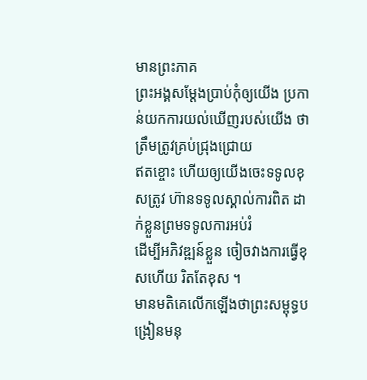មានព្រះភាគ
ព្រះអង្គសម្តែងប្រាប់កុំឲ្យយើង ប្រកាន់យកការយល់ឃើញរបស់យើង ថាត្រឹមត្រូវគ្រប់ជ្រុងជ្រោយ
ឥតខ្ចោះ ហើយឲ្យយើងចេះទទូលខុសត្រូវ ហ៊ានទទូលស្គាល់ការពិត ដាក់ខ្លួនព្រមទទូលការអប់រំ
ដើម្បីអភិវឌ្ឍន៍ខ្លួន ចៀចវាងការធ្វើខុសហើយ រិតតែខុស ។
មានមតិគេលើកឡើងថាព្រះសម្ពុទ្ធបង្រៀនមនុ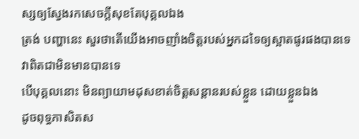ស្សឲ្យស្វែងរកសេចក្តីសុខតែបុគ្គលឯង
ត្រង់ បញ្ហានេះ សួរថាតើយើងអាចញាំងចិត្តរបស់អ្នកដទៃឲ្យស្អាតផូរផងបានទេ វាពិតជាមិនមានបានទេ
បើបុគ្គលនោះ មិនព្យាយាមដុសខាត់ចិត្តសន្តានរបស់ខ្លួន ដោយខ្លួនឯង
ដូចពុទ្ធភាសិតស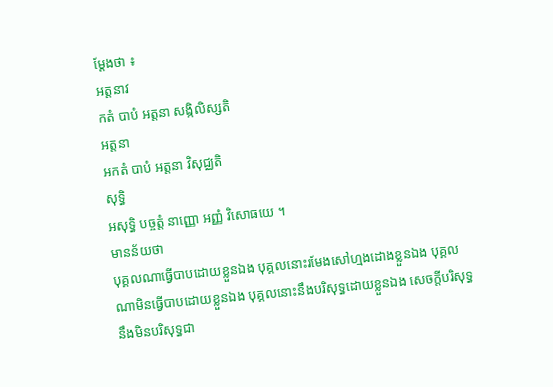ម្តែងថា ៖
អត្តនាវ
កតំ បាបំ អត្តនា សង្កិលិស្សតិ
អត្តនា
អកតំ បាបំ អត្តនា វិសុជ្ឈតិ
សុទ្ធិ
អសុទ្ធិ បច្ចត្តំ នាញ្ញោ អញ្ញំ វិសោធយេ ។
មានន័យថា
បុគ្គលណាធ្វើបាបដោយខ្លួនឯង បុគ្គលនោះរមែងសៅហ្មងដោងខ្លួនឯង បុគ្គល
ណាមិនធ្វើបាបដោយខ្លួនឯង បុគ្គលនោះនឹងបរិសុទ្ធដោយខ្លួនឯង សេចក្តីបរិសុទ្ធ
នឹងមិនបរិសុទ្ធជា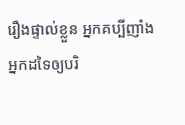រឿងផ្ទាល់ខ្លួន អ្នកគប្បីញាំងអ្នកដទៃឲ្យបរិ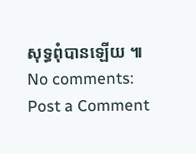សុទ្ធពុំបានឡើយ ៕
No comments:
Post a Comment